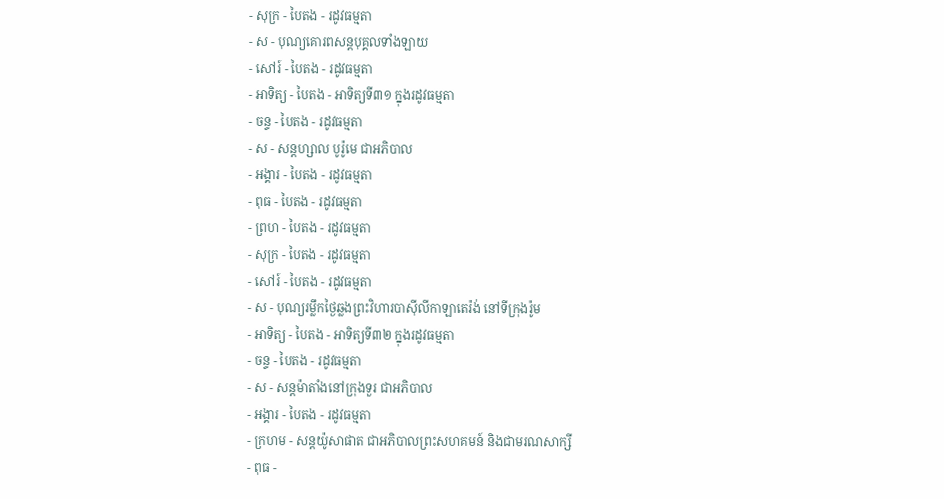- សុក្រ - បៃតង - រដូវធម្មតា
- ស - បុណ្យគោរពសន្ដបុគ្គលទាំងឡាយ
- សៅរ៍ - បៃតង - រដូវធម្មតា
- អាទិត្យ - បៃតង - អាទិត្យទី៣១ ក្នុងរដូវធម្មតា
- ចន្ទ - បៃតង - រដូវធម្មតា
- ស - សន្ដហ្សាល បូរ៉ូមេ ជាអភិបាល
- អង្គារ - បៃតង - រដូវធម្មតា
- ពុធ - បៃតង - រដូវធម្មតា
- ព្រហ - បៃតង - រដូវធម្មតា
- សុក្រ - បៃតង - រដូវធម្មតា
- សៅរ៍ - បៃតង - រដូវធម្មតា
- ស - បុណ្យរម្លឹកថ្ងៃឆ្លងព្រះវិហារបាស៊ីលីកាឡាតេរ៉ង់ នៅទីក្រុងរ៉ូម
- អាទិត្យ - បៃតង - អាទិត្យទី៣២ ក្នុងរដូវធម្មតា
- ចន្ទ - បៃតង - រដូវធម្មតា
- ស - សន្ដម៉ាតាំងនៅក្រុងទួរ ជាអភិបាល
- អង្គារ - បៃតង - រដូវធម្មតា
- ក្រហម - សន្ដយ៉ូសាផាត ជាអភិបាលព្រះសហគមន៍ និងជាមរណសាក្សី
- ពុធ -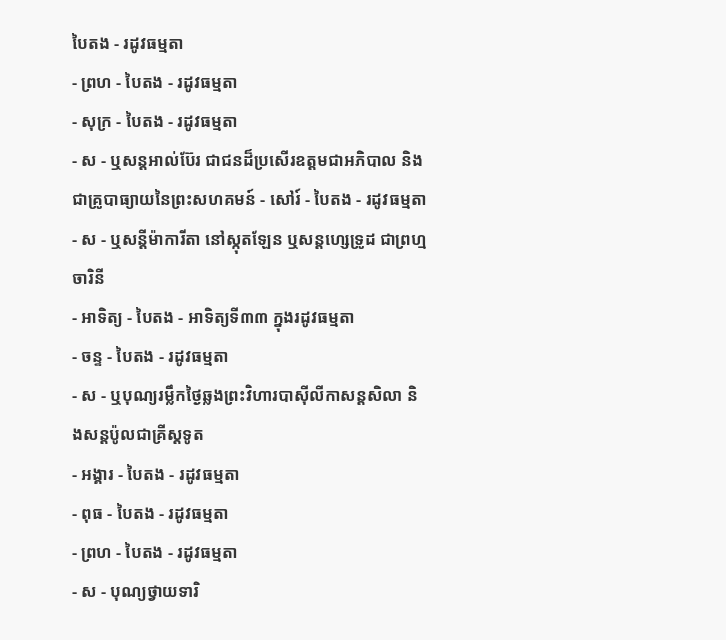បៃតង - រដូវធម្មតា
- ព្រហ - បៃតង - រដូវធម្មតា
- សុក្រ - បៃតង - រដូវធម្មតា
- ស - ឬសន្ដអាល់ប៊ែរ ជាជនដ៏ប្រសើរឧត្ដមជាអភិបាល និងជាគ្រូបាធ្យាយនៃព្រះសហគមន៍ - សៅរ៍ - បៃតង - រដូវធម្មតា
- ស - ឬសន្ដីម៉ាការីតា នៅស្កុតឡែន ឬសន្ដហ្សេទ្រូដ ជាព្រហ្មចារិនី
- អាទិត្យ - បៃតង - អាទិត្យទី៣៣ ក្នុងរដូវធម្មតា
- ចន្ទ - បៃតង - រដូវធម្មតា
- ស - ឬបុណ្យរម្លឹកថ្ងៃឆ្លងព្រះវិហារបាស៊ីលីកាសន្ដសិលា និងសន្ដប៉ូលជាគ្រីស្ដទូត
- អង្គារ - បៃតង - រដូវធម្មតា
- ពុធ - បៃតង - រដូវធម្មតា
- ព្រហ - បៃតង - រដូវធម្មតា
- ស - បុណ្យថ្វាយទារិ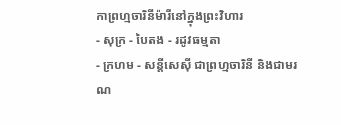កាព្រហ្មចារិនីម៉ារីនៅក្នុងព្រះវិហារ
- សុក្រ - បៃតង - រដូវធម្មតា
- ក្រហម - សន្ដីសេស៊ី ជាព្រហ្មចារិនី និងជាមរណ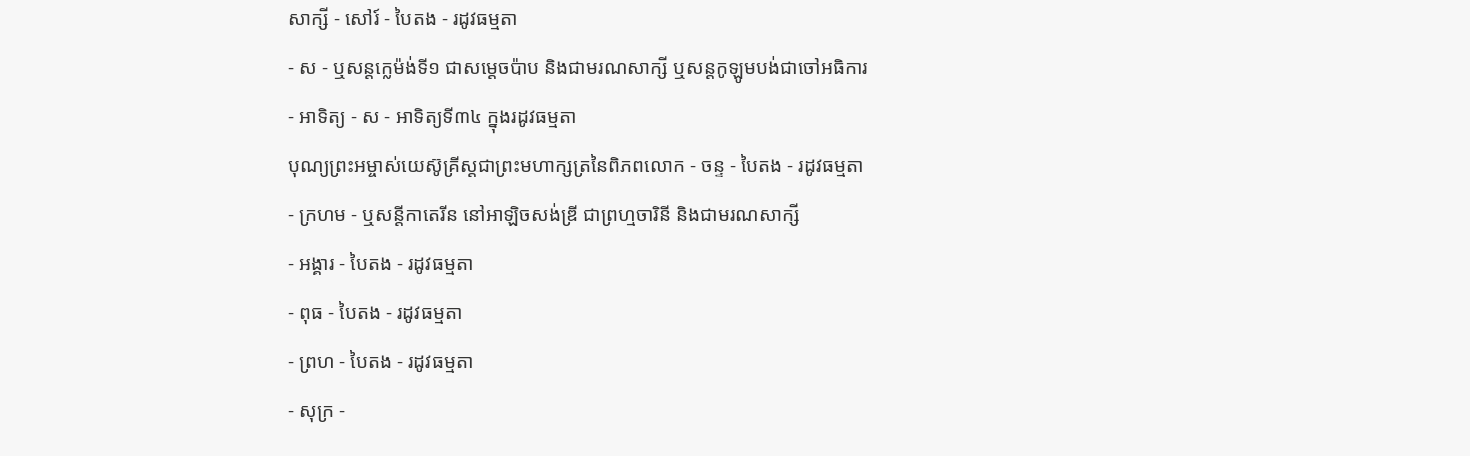សាក្សី - សៅរ៍ - បៃតង - រដូវធម្មតា
- ស - ឬសន្ដក្លេម៉ង់ទី១ ជាសម្ដេចប៉ាប និងជាមរណសាក្សី ឬសន្ដកូឡូមបង់ជាចៅអធិការ
- អាទិត្យ - ស - អាទិត្យទី៣៤ ក្នុងរដូវធម្មតា
បុណ្យព្រះអម្ចាស់យេស៊ូគ្រីស្ដជាព្រះមហាក្សត្រនៃពិភពលោក - ចន្ទ - បៃតង - រដូវធម្មតា
- ក្រហម - ឬសន្ដីកាតេរីន នៅអាឡិចសង់ឌ្រី ជាព្រហ្មចារិនី និងជាមរណសាក្សី
- អង្គារ - បៃតង - រដូវធម្មតា
- ពុធ - បៃតង - រដូវធម្មតា
- ព្រហ - បៃតង - រដូវធម្មតា
- សុក្រ -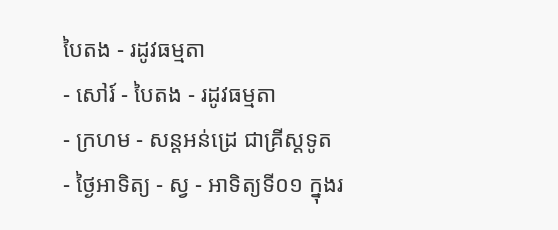បៃតង - រដូវធម្មតា
- សៅរ៍ - បៃតង - រដូវធម្មតា
- ក្រហម - សន្ដអន់ដ្រេ ជាគ្រីស្ដទូត
- ថ្ងៃអាទិត្យ - ស្វ - អាទិត្យទី០១ ក្នុងរ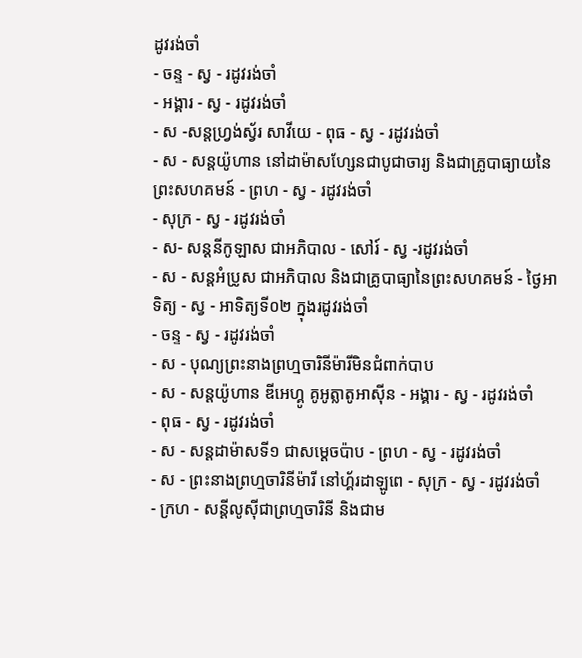ដូវរង់ចាំ
- ចន្ទ - ស្វ - រដូវរង់ចាំ
- អង្គារ - ស្វ - រដូវរង់ចាំ
- ស -សន្ដហ្វ្រង់ស្វ័រ សាវីយេ - ពុធ - ស្វ - រដូវរង់ចាំ
- ស - សន្ដយ៉ូហាន នៅដាម៉ាសហ្សែនជាបូជាចារ្យ និងជាគ្រូបាធ្យាយនៃព្រះសហគមន៍ - ព្រហ - ស្វ - រដូវរង់ចាំ
- សុក្រ - ស្វ - រដូវរង់ចាំ
- ស- សន្ដនីកូឡាស ជាអភិបាល - សៅរ៍ - ស្វ -រដូវរង់ចាំ
- ស - សន្ដអំប្រូស ជាអភិបាល និងជាគ្រូបាធ្យានៃព្រះសហគមន៍ - ថ្ងៃអាទិត្យ - ស្វ - អាទិត្យទី០២ ក្នុងរដូវរង់ចាំ
- ចន្ទ - ស្វ - រដូវរង់ចាំ
- ស - បុណ្យព្រះនាងព្រហ្មចារិនីម៉ារីមិនជំពាក់បាប
- ស - សន្ដយ៉ូហាន ឌីអេហ្គូ គូអូត្លាតូអាស៊ីន - អង្គារ - ស្វ - រដូវរង់ចាំ
- ពុធ - ស្វ - រដូវរង់ចាំ
- ស - សន្ដដាម៉ាសទី១ ជាសម្ដេចប៉ាប - ព្រហ - ស្វ - រដូវរង់ចាំ
- ស - ព្រះនាងព្រហ្មចារិនីម៉ារី នៅហ្គ័រដាឡូពេ - សុក្រ - ស្វ - រដូវរង់ចាំ
- ក្រហ - សន្ដីលូស៊ីជាព្រហ្មចារិនី និងជាម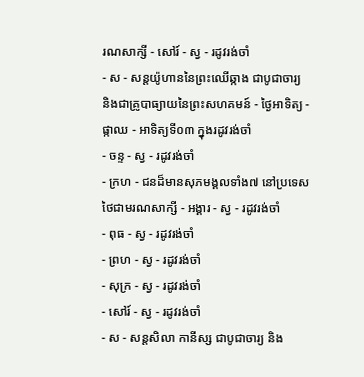រណសាក្សី - សៅរ៍ - ស្វ - រដូវរង់ចាំ
- ស - សន្ដយ៉ូហាននៃព្រះឈើឆ្កាង ជាបូជាចារ្យ និងជាគ្រូបាធ្យាយនៃព្រះសហគមន៍ - ថ្ងៃអាទិត្យ - ផ្កាឈ - អាទិត្យទី០៣ ក្នុងរដូវរង់ចាំ
- ចន្ទ - ស្វ - រដូវរង់ចាំ
- ក្រហ - ជនដ៏មានសុភមង្គលទាំង៧ នៅប្រទេសថៃជាមរណសាក្សី - អង្គារ - ស្វ - រដូវរង់ចាំ
- ពុធ - ស្វ - រដូវរង់ចាំ
- ព្រហ - ស្វ - រដូវរង់ចាំ
- សុក្រ - ស្វ - រដូវរង់ចាំ
- សៅរ៍ - ស្វ - រដូវរង់ចាំ
- ស - សន្ដសិលា កានីស្ស ជាបូជាចារ្យ និង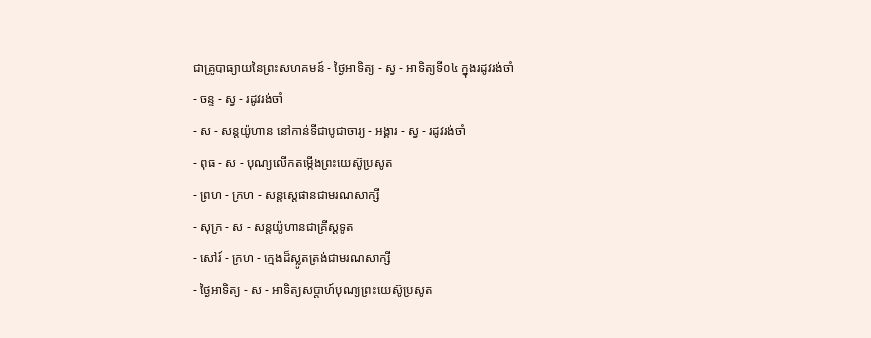ជាគ្រូបាធ្យាយនៃព្រះសហគមន៍ - ថ្ងៃអាទិត្យ - ស្វ - អាទិត្យទី០៤ ក្នុងរដូវរង់ចាំ
- ចន្ទ - ស្វ - រដូវរង់ចាំ
- ស - សន្ដយ៉ូហាន នៅកាន់ទីជាបូជាចារ្យ - អង្គារ - ស្វ - រដូវរង់ចាំ
- ពុធ - ស - បុណ្យលើកតម្កើងព្រះយេស៊ូប្រសូត
- ព្រហ - ក្រហ - សន្តស្តេផានជាមរណសាក្សី
- សុក្រ - ស - សន្តយ៉ូហានជាគ្រីស្តទូត
- សៅរ៍ - ក្រហ - ក្មេងដ៏ស្លូតត្រង់ជាមរណសាក្សី
- ថ្ងៃអាទិត្យ - ស - អាទិត្យសប្ដាហ៍បុណ្យព្រះយេស៊ូប្រសូត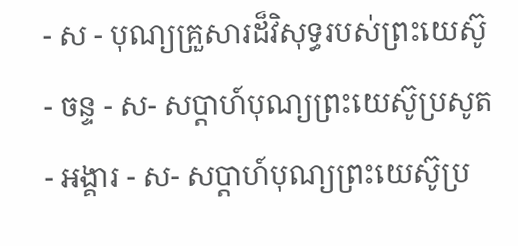- ស - បុណ្យគ្រួសារដ៏វិសុទ្ធរបស់ព្រះយេស៊ូ - ចន្ទ - ស- សប្ដាហ៍បុណ្យព្រះយេស៊ូប្រសូត
- អង្គារ - ស- សប្ដាហ៍បុណ្យព្រះយេស៊ូប្រ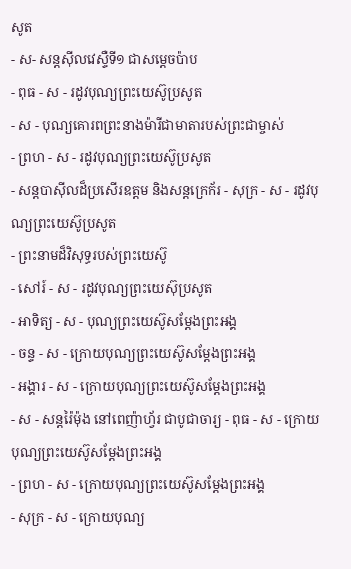សូត
- ស- សន្ដស៊ីលវេស្ទឺទី១ ជាសម្ដេចប៉ាប
- ពុធ - ស - រដូវបុណ្យព្រះយេស៊ូប្រសូត
- ស - បុណ្យគោរពព្រះនាងម៉ារីជាមាតារបស់ព្រះជាម្ចាស់
- ព្រហ - ស - រដូវបុណ្យព្រះយេស៊ូប្រសូត
- សន្ដបាស៊ីលដ៏ប្រសើរឧត្ដម និងសន្ដក្រេក័រ - សុក្រ - ស - រដូវបុណ្យព្រះយេស៊ូប្រសូត
- ព្រះនាមដ៏វិសុទ្ធរបស់ព្រះយេស៊ូ
- សៅរ៍ - ស - រដូវបុណ្យព្រះយេស៊ុប្រសូត
- អាទិត្យ - ស - បុណ្យព្រះយេស៊ូសម្ដែងព្រះអង្គ
- ចន្ទ - ស - ក្រោយបុណ្យព្រះយេស៊ូសម្ដែងព្រះអង្គ
- អង្គារ - ស - ក្រោយបុណ្យព្រះយេស៊ូសម្ដែងព្រះអង្គ
- ស - សន្ដរ៉ៃម៉ុង នៅពេញ៉ាហ្វ័រ ជាបូជាចារ្យ - ពុធ - ស - ក្រោយបុណ្យព្រះយេស៊ូសម្ដែងព្រះអង្គ
- ព្រហ - ស - ក្រោយបុណ្យព្រះយេស៊ូសម្ដែងព្រះអង្គ
- សុក្រ - ស - ក្រោយបុណ្យ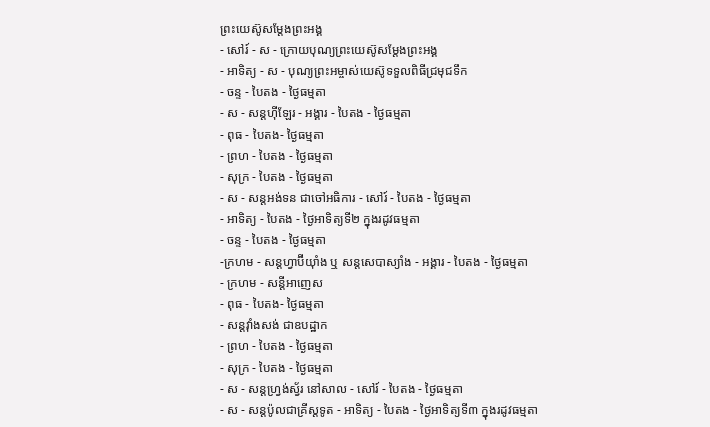ព្រះយេស៊ូសម្ដែងព្រះអង្គ
- សៅរ៍ - ស - ក្រោយបុណ្យព្រះយេស៊ូសម្ដែងព្រះអង្គ
- អាទិត្យ - ស - បុណ្យព្រះអម្ចាស់យេស៊ូទទួលពិធីជ្រមុជទឹក
- ចន្ទ - បៃតង - ថ្ងៃធម្មតា
- ស - សន្ដហ៊ីឡែរ - អង្គារ - បៃតង - ថ្ងៃធម្មតា
- ពុធ - បៃតង- ថ្ងៃធម្មតា
- ព្រហ - បៃតង - ថ្ងៃធម្មតា
- សុក្រ - បៃតង - ថ្ងៃធម្មតា
- ស - សន្ដអង់ទន ជាចៅអធិការ - សៅរ៍ - បៃតង - ថ្ងៃធម្មតា
- អាទិត្យ - បៃតង - ថ្ងៃអាទិត្យទី២ ក្នុងរដូវធម្មតា
- ចន្ទ - បៃតង - ថ្ងៃធម្មតា
-ក្រហម - សន្ដហ្វាប៊ីយ៉ាំង ឬ សន្ដសេបាស្យាំង - អង្គារ - បៃតង - ថ្ងៃធម្មតា
- ក្រហម - សន្ដីអាញេស
- ពុធ - បៃតង- ថ្ងៃធម្មតា
- សន្ដវ៉ាំងសង់ ជាឧបដ្ឋាក
- ព្រហ - បៃតង - ថ្ងៃធម្មតា
- សុក្រ - បៃតង - ថ្ងៃធម្មតា
- ស - សន្ដហ្វ្រង់ស្វ័រ នៅសាល - សៅរ៍ - បៃតង - ថ្ងៃធម្មតា
- ស - សន្ដប៉ូលជាគ្រីស្ដទូត - អាទិត្យ - បៃតង - ថ្ងៃអាទិត្យទី៣ ក្នុងរដូវធម្មតា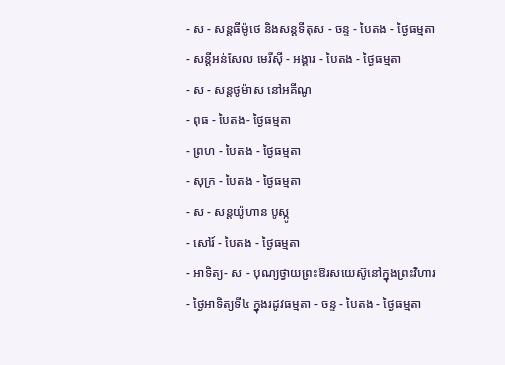- ស - សន្ដធីម៉ូថេ និងសន្ដទីតុស - ចន្ទ - បៃតង - ថ្ងៃធម្មតា
- សន្ដីអន់សែល មេរីស៊ី - អង្គារ - បៃតង - ថ្ងៃធម្មតា
- ស - សន្ដថូម៉ាស នៅអគីណូ
- ពុធ - បៃតង- ថ្ងៃធម្មតា
- ព្រហ - បៃតង - ថ្ងៃធម្មតា
- សុក្រ - បៃតង - ថ្ងៃធម្មតា
- ស - សន្ដយ៉ូហាន បូស្កូ
- សៅរ៍ - បៃតង - ថ្ងៃធម្មតា
- អាទិត្យ- ស - បុណ្យថ្វាយព្រះឱរសយេស៊ូនៅក្នុងព្រះវិហារ
- ថ្ងៃអាទិត្យទី៤ ក្នុងរដូវធម្មតា - ចន្ទ - បៃតង - ថ្ងៃធម្មតា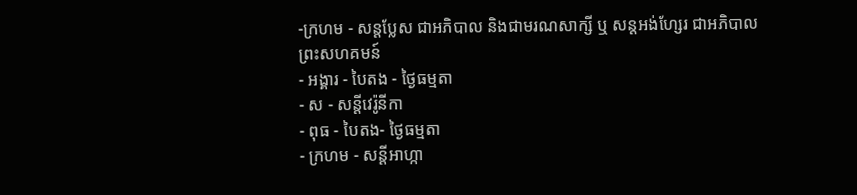-ក្រហម - សន្ដប្លែស ជាអភិបាល និងជាមរណសាក្សី ឬ សន្ដអង់ហ្សែរ ជាអភិបាលព្រះសហគមន៍
- អង្គារ - បៃតង - ថ្ងៃធម្មតា
- ស - សន្ដីវេរ៉ូនីកា
- ពុធ - បៃតង- ថ្ងៃធម្មតា
- ក្រហម - សន្ដីអាហ្កា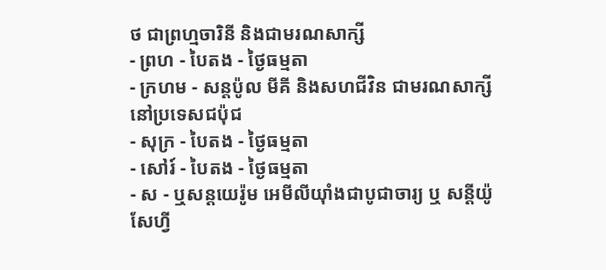ថ ជាព្រហ្មចារិនី និងជាមរណសាក្សី
- ព្រហ - បៃតង - ថ្ងៃធម្មតា
- ក្រហម - សន្ដប៉ូល មីគី និងសហជីវិន ជាមរណសាក្សីនៅប្រទេសជប៉ុជ
- សុក្រ - បៃតង - ថ្ងៃធម្មតា
- សៅរ៍ - បៃតង - ថ្ងៃធម្មតា
- ស - ឬសន្ដយេរ៉ូម អេមីលីយ៉ាំងជាបូជាចារ្យ ឬ សន្ដីយ៉ូសែហ្វី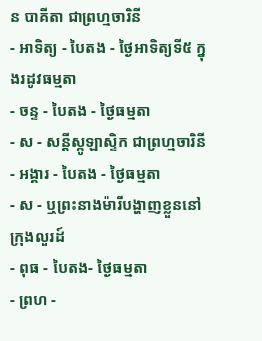ន បាគីតា ជាព្រហ្មចារិនី
- អាទិត្យ - បៃតង - ថ្ងៃអាទិត្យទី៥ ក្នុងរដូវធម្មតា
- ចន្ទ - បៃតង - ថ្ងៃធម្មតា
- ស - សន្ដីស្កូឡាស្ទិក ជាព្រហ្មចារិនី
- អង្គារ - បៃតង - ថ្ងៃធម្មតា
- ស - ឬព្រះនាងម៉ារីបង្ហាញខ្លួននៅក្រុងលួរដ៍
- ពុធ - បៃតង- ថ្ងៃធម្មតា
- ព្រហ -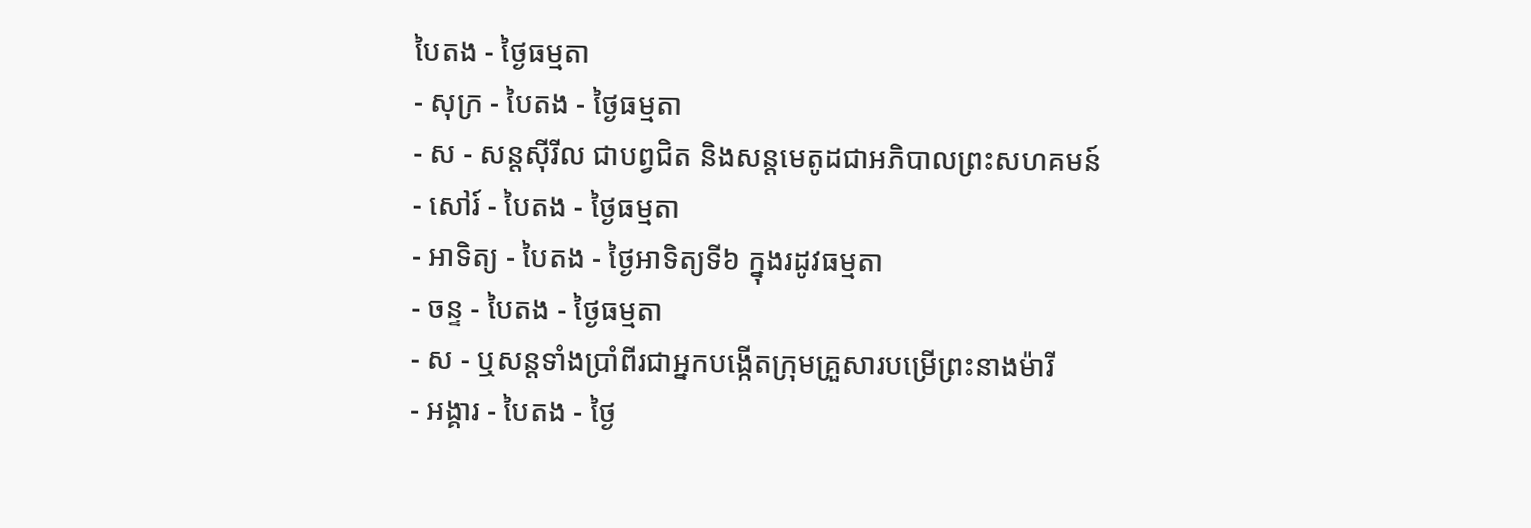បៃតង - ថ្ងៃធម្មតា
- សុក្រ - បៃតង - ថ្ងៃធម្មតា
- ស - សន្ដស៊ីរីល ជាបព្វជិត និងសន្ដមេតូដជាអភិបាលព្រះសហគមន៍
- សៅរ៍ - បៃតង - ថ្ងៃធម្មតា
- អាទិត្យ - បៃតង - ថ្ងៃអាទិត្យទី៦ ក្នុងរដូវធម្មតា
- ចន្ទ - បៃតង - ថ្ងៃធម្មតា
- ស - ឬសន្ដទាំងប្រាំពីរជាអ្នកបង្កើតក្រុមគ្រួសារបម្រើព្រះនាងម៉ារី
- អង្គារ - បៃតង - ថ្ងៃ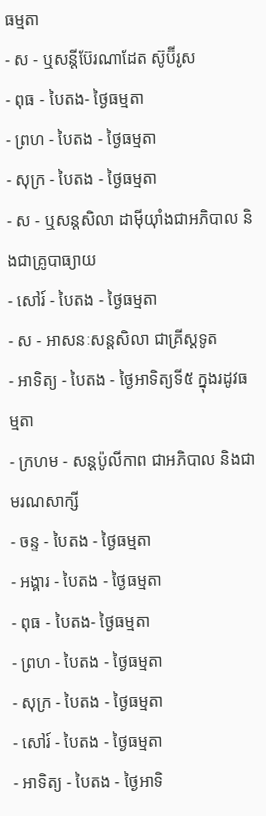ធម្មតា
- ស - ឬសន្ដីប៊ែរណាដែត ស៊ូប៊ីរូស
- ពុធ - បៃតង- ថ្ងៃធម្មតា
- ព្រហ - បៃតង - ថ្ងៃធម្មតា
- សុក្រ - បៃតង - ថ្ងៃធម្មតា
- ស - ឬសន្ដសិលា ដាម៉ីយ៉ាំងជាអភិបាល និងជាគ្រូបាធ្យាយ
- សៅរ៍ - បៃតង - ថ្ងៃធម្មតា
- ស - អាសនៈសន្ដសិលា ជាគ្រីស្ដទូត
- អាទិត្យ - បៃតង - ថ្ងៃអាទិត្យទី៥ ក្នុងរដូវធម្មតា
- ក្រហម - សន្ដប៉ូលីកាព ជាអភិបាល និងជាមរណសាក្សី
- ចន្ទ - បៃតង - ថ្ងៃធម្មតា
- អង្គារ - បៃតង - ថ្ងៃធម្មតា
- ពុធ - បៃតង- ថ្ងៃធម្មតា
- ព្រហ - បៃតង - ថ្ងៃធម្មតា
- សុក្រ - បៃតង - ថ្ងៃធម្មតា
- សៅរ៍ - បៃតង - ថ្ងៃធម្មតា
- អាទិត្យ - បៃតង - ថ្ងៃអាទិ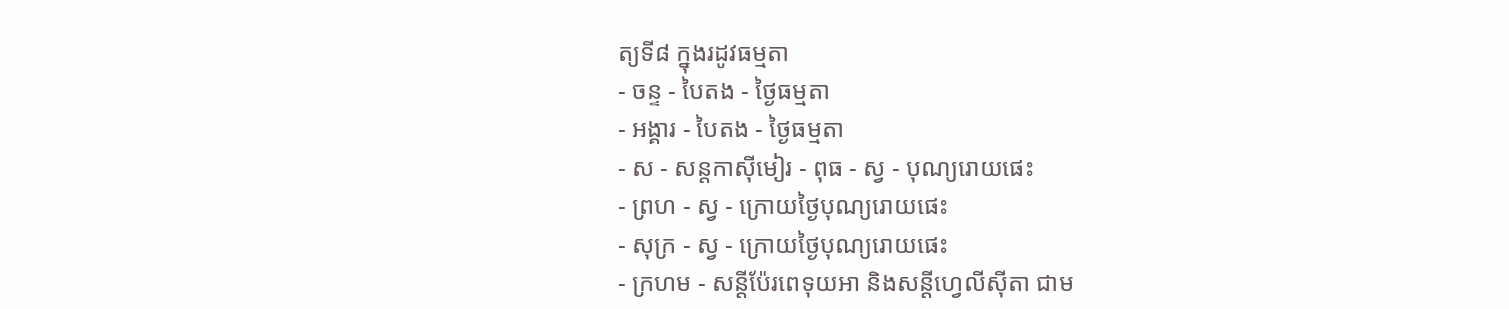ត្យទី៨ ក្នុងរដូវធម្មតា
- ចន្ទ - បៃតង - ថ្ងៃធម្មតា
- អង្គារ - បៃតង - ថ្ងៃធម្មតា
- ស - សន្ដកាស៊ីមៀរ - ពុធ - ស្វ - បុណ្យរោយផេះ
- ព្រហ - ស្វ - ក្រោយថ្ងៃបុណ្យរោយផេះ
- សុក្រ - ស្វ - ក្រោយថ្ងៃបុណ្យរោយផេះ
- ក្រហម - សន្ដីប៉ែរពេទុយអា និងសន្ដីហ្វេលីស៊ីតា ជាម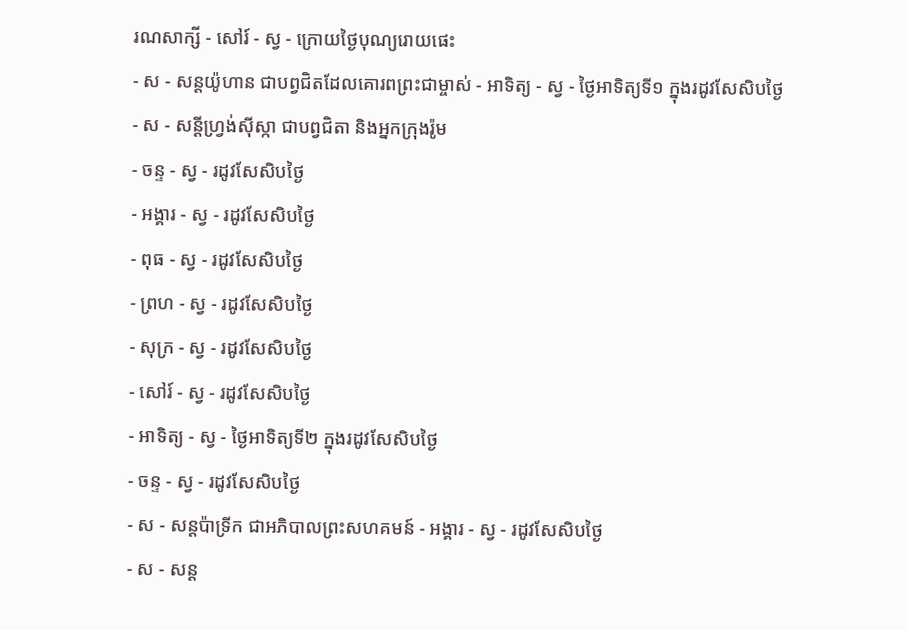រណសាក្សី - សៅរ៍ - ស្វ - ក្រោយថ្ងៃបុណ្យរោយផេះ
- ស - សន្ដយ៉ូហាន ជាបព្វជិតដែលគោរពព្រះជាម្ចាស់ - អាទិត្យ - ស្វ - ថ្ងៃអាទិត្យទី១ ក្នុងរដូវសែសិបថ្ងៃ
- ស - សន្ដីហ្វ្រង់ស៊ីស្កា ជាបព្វជិតា និងអ្នកក្រុងរ៉ូម
- ចន្ទ - ស្វ - រដូវសែសិបថ្ងៃ
- អង្គារ - ស្វ - រដូវសែសិបថ្ងៃ
- ពុធ - ស្វ - រដូវសែសិបថ្ងៃ
- ព្រហ - ស្វ - រដូវសែសិបថ្ងៃ
- សុក្រ - ស្វ - រដូវសែសិបថ្ងៃ
- សៅរ៍ - ស្វ - រដូវសែសិបថ្ងៃ
- អាទិត្យ - ស្វ - ថ្ងៃអាទិត្យទី២ ក្នុងរដូវសែសិបថ្ងៃ
- ចន្ទ - ស្វ - រដូវសែសិបថ្ងៃ
- ស - សន្ដប៉ាទ្រីក ជាអភិបាលព្រះសហគមន៍ - អង្គារ - ស្វ - រដូវសែសិបថ្ងៃ
- ស - សន្ដ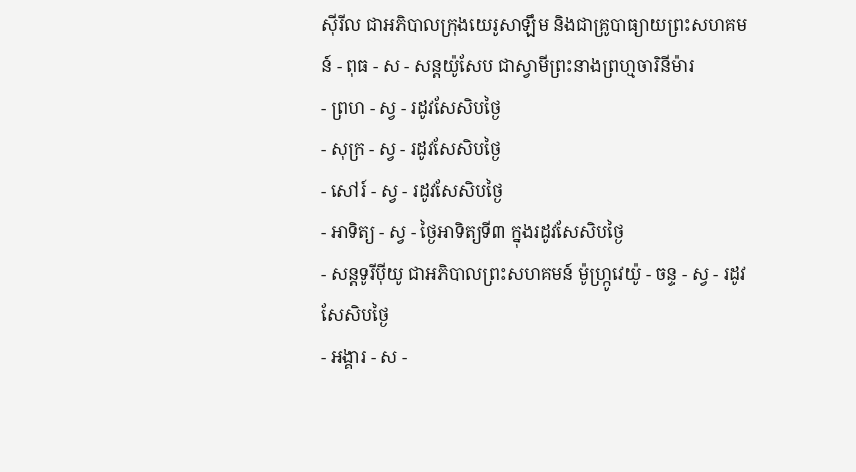ស៊ីរីល ជាអភិបាលក្រុងយេរូសាឡឹម និងជាគ្រូបាធ្យាយព្រះសហគមន៍ - ពុធ - ស - សន្ដយ៉ូសែប ជាស្វាមីព្រះនាងព្រហ្មចារិនីម៉ារ
- ព្រហ - ស្វ - រដូវសែសិបថ្ងៃ
- សុក្រ - ស្វ - រដូវសែសិបថ្ងៃ
- សៅរ៍ - ស្វ - រដូវសែសិបថ្ងៃ
- អាទិត្យ - ស្វ - ថ្ងៃអាទិត្យទី៣ ក្នុងរដូវសែសិបថ្ងៃ
- សន្ដទូរីប៉ីយូ ជាអភិបាលព្រះសហគមន៍ ម៉ូហ្ក្រូវេយ៉ូ - ចន្ទ - ស្វ - រដូវសែសិបថ្ងៃ
- អង្គារ - ស -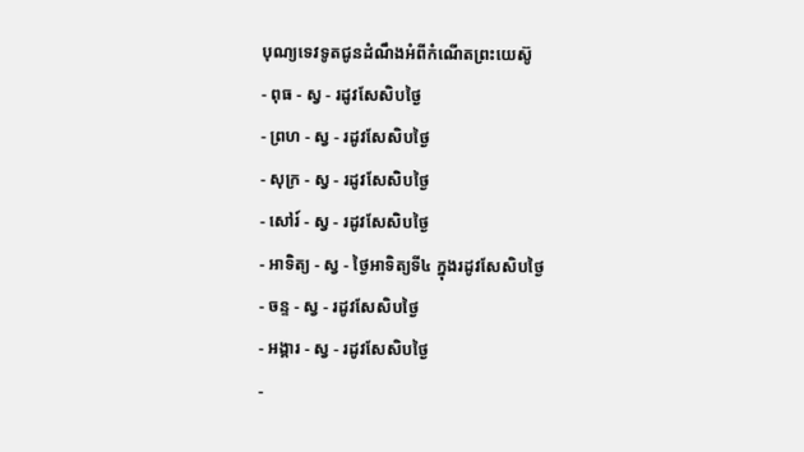បុណ្យទេវទូតជូនដំណឹងអំពីកំណើតព្រះយេស៊ូ
- ពុធ - ស្វ - រដូវសែសិបថ្ងៃ
- ព្រហ - ស្វ - រដូវសែសិបថ្ងៃ
- សុក្រ - ស្វ - រដូវសែសិបថ្ងៃ
- សៅរ៍ - ស្វ - រដូវសែសិបថ្ងៃ
- អាទិត្យ - ស្វ - ថ្ងៃអាទិត្យទី៤ ក្នុងរដូវសែសិបថ្ងៃ
- ចន្ទ - ស្វ - រដូវសែសិបថ្ងៃ
- អង្គារ - ស្វ - រដូវសែសិបថ្ងៃ
-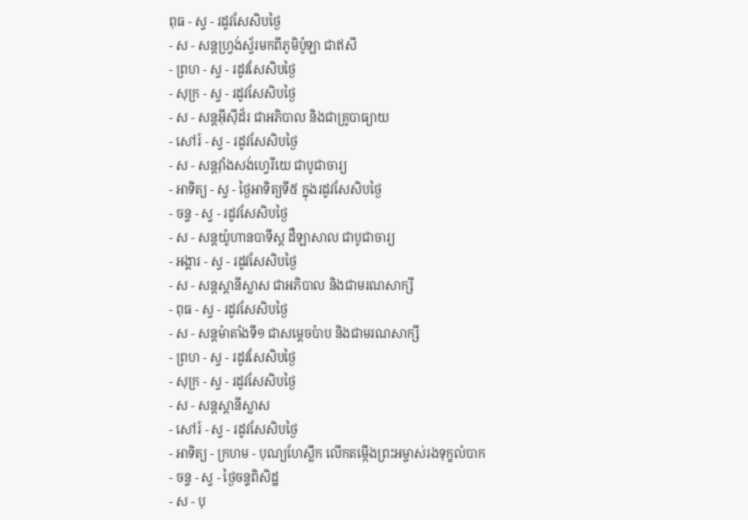ពុធ - ស្វ - រដូវសែសិបថ្ងៃ
- ស - សន្ដហ្វ្រង់ស្វ័រមកពីភូមិប៉ូឡា ជាឥសី
- ព្រហ - ស្វ - រដូវសែសិបថ្ងៃ
- សុក្រ - ស្វ - រដូវសែសិបថ្ងៃ
- ស - សន្ដអ៊ីស៊ីដ័រ ជាអភិបាល និងជាគ្រូបាធ្យាយ
- សៅរ៍ - ស្វ - រដូវសែសិបថ្ងៃ
- ស - សន្ដវ៉ាំងសង់ហ្វេរីយេ ជាបូជាចារ្យ
- អាទិត្យ - ស្វ - ថ្ងៃអាទិត្យទី៥ ក្នុងរដូវសែសិបថ្ងៃ
- ចន្ទ - ស្វ - រដូវសែសិបថ្ងៃ
- ស - សន្ដយ៉ូហានបាទីស្ដ ដឺឡាសាល ជាបូជាចារ្យ
- អង្គារ - ស្វ - រដូវសែសិបថ្ងៃ
- ស - សន្ដស្ដានីស្លាស ជាអភិបាល និងជាមរណសាក្សី
- ពុធ - ស្វ - រដូវសែសិបថ្ងៃ
- ស - សន្ដម៉ាតាំងទី១ ជាសម្ដេចប៉ាប និងជាមរណសាក្សី
- ព្រហ - ស្វ - រដូវសែសិបថ្ងៃ
- សុក្រ - ស្វ - រដូវសែសិបថ្ងៃ
- ស - សន្ដស្ដានីស្លាស
- សៅរ៍ - ស្វ - រដូវសែសិបថ្ងៃ
- អាទិត្យ - ក្រហម - បុណ្យហែស្លឹក លើកតម្កើងព្រះអម្ចាស់រងទុក្ខលំបាក
- ចន្ទ - ស្វ - ថ្ងៃចន្ទពិសិដ្ឋ
- ស - បុ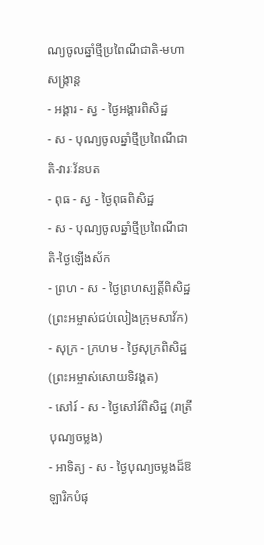ណ្យចូលឆ្នាំថ្មីប្រពៃណីជាតិ-មហាសង្រ្កាន្ដ
- អង្គារ - ស្វ - ថ្ងៃអង្គារពិសិដ្ឋ
- ស - បុណ្យចូលឆ្នាំថ្មីប្រពៃណីជាតិ-វារៈវ័នបត
- ពុធ - ស្វ - ថ្ងៃពុធពិសិដ្ឋ
- ស - បុណ្យចូលឆ្នាំថ្មីប្រពៃណីជាតិ-ថ្ងៃឡើងស័ក
- ព្រហ - ស - ថ្ងៃព្រហស្បត្ដិ៍ពិសិដ្ឋ (ព្រះអម្ចាស់ជប់លៀងក្រុមសាវ័ក)
- សុក្រ - ក្រហម - ថ្ងៃសុក្រពិសិដ្ឋ (ព្រះអម្ចាស់សោយទិវង្គត)
- សៅរ៍ - ស - ថ្ងៃសៅរ៍ពិសិដ្ឋ (រាត្រីបុណ្យចម្លង)
- អាទិត្យ - ស - ថ្ងៃបុណ្យចម្លងដ៏ឱឡារិកបំផុ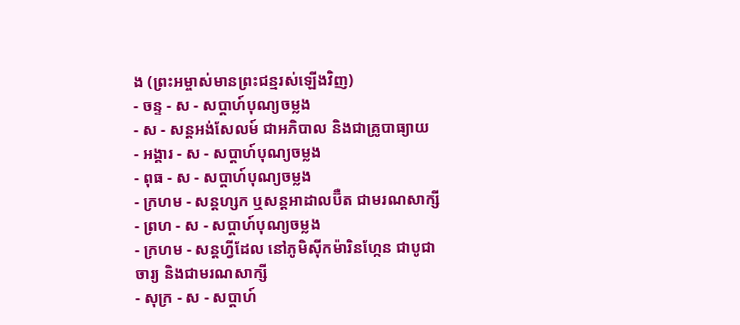ង (ព្រះអម្ចាស់មានព្រះជន្មរស់ឡើងវិញ)
- ចន្ទ - ស - សប្ដាហ៍បុណ្យចម្លង
- ស - សន្ដអង់សែលម៍ ជាអភិបាល និងជាគ្រូបាធ្យាយ
- អង្គារ - ស - សប្ដាហ៍បុណ្យចម្លង
- ពុធ - ស - សប្ដាហ៍បុណ្យចម្លង
- ក្រហម - សន្ដហ្សក ឬសន្ដអាដាលប៊ឺត ជាមរណសាក្សី
- ព្រហ - ស - សប្ដាហ៍បុណ្យចម្លង
- ក្រហម - សន្ដហ្វីដែល នៅភូមិស៊ីកម៉ារិនហ្កែន ជាបូជាចារ្យ និងជាមរណសាក្សី
- សុក្រ - ស - សប្ដាហ៍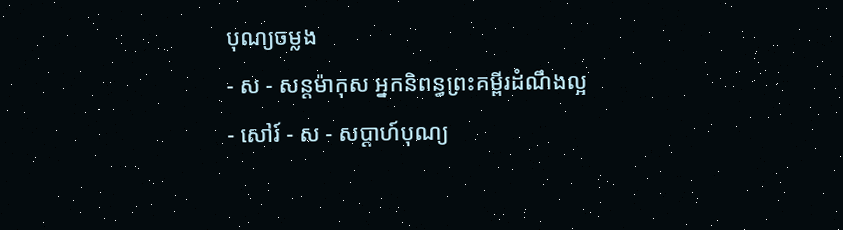បុណ្យចម្លង
- ស - សន្ដម៉ាកុស អ្នកនិពន្ធព្រះគម្ពីរដំណឹងល្អ
- សៅរ៍ - ស - សប្ដាហ៍បុណ្យ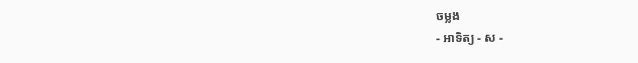ចម្លង
- អាទិត្យ - ស -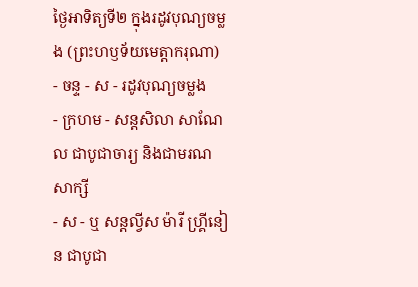ថ្ងៃអាទិត្យទី២ ក្នុងរដូវបុណ្យចម្លង (ព្រះហឫទ័យមេត្ដាករុណា)
- ចន្ទ - ស - រដូវបុណ្យចម្លង
- ក្រហម - សន្ដសិលា សាណែល ជាបូជាចារ្យ និងជាមរណសាក្សី
- ស - ឬ សន្ដល្វីស ម៉ារី ហ្គ្រីនៀន ជាបូជា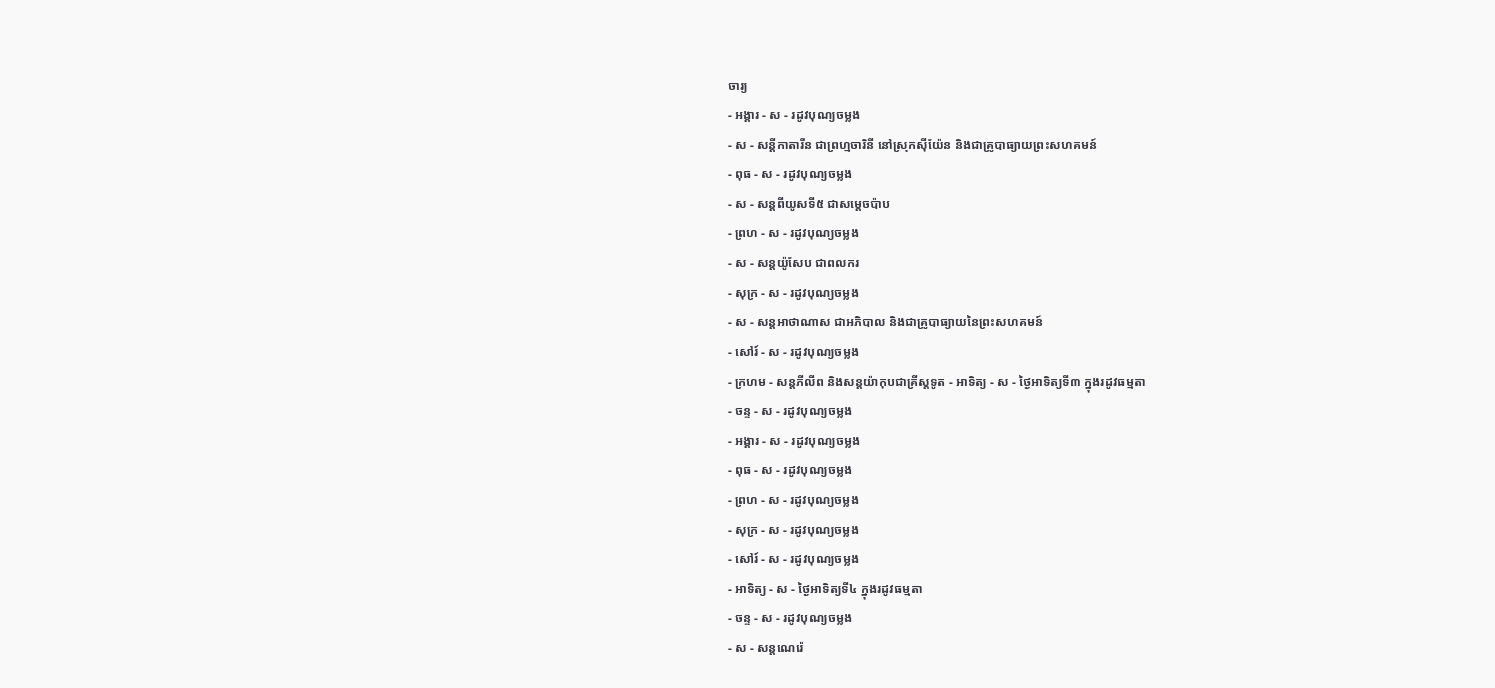ចារ្យ
- អង្គារ - ស - រដូវបុណ្យចម្លង
- ស - សន្ដីកាតារីន ជាព្រហ្មចារិនី នៅស្រុកស៊ីយ៉ែន និងជាគ្រូបាធ្យាយព្រះសហគមន៍
- ពុធ - ស - រដូវបុណ្យចម្លង
- ស - សន្ដពីយូសទី៥ ជាសម្ដេចប៉ាប
- ព្រហ - ស - រដូវបុណ្យចម្លង
- ស - សន្ដយ៉ូសែប ជាពលករ
- សុក្រ - ស - រដូវបុណ្យចម្លង
- ស - សន្ដអាថាណាស ជាអភិបាល និងជាគ្រូបាធ្យាយនៃព្រះសហគមន៍
- សៅរ៍ - ស - រដូវបុណ្យចម្លង
- ក្រហម - សន្ដភីលីព និងសន្ដយ៉ាកុបជាគ្រីស្ដទូត - អាទិត្យ - ស - ថ្ងៃអាទិត្យទី៣ ក្នុងរដូវធម្មតា
- ចន្ទ - ស - រដូវបុណ្យចម្លង
- អង្គារ - ស - រដូវបុណ្យចម្លង
- ពុធ - ស - រដូវបុណ្យចម្លង
- ព្រហ - ស - រដូវបុណ្យចម្លង
- សុក្រ - ស - រដូវបុណ្យចម្លង
- សៅរ៍ - ស - រដូវបុណ្យចម្លង
- អាទិត្យ - ស - ថ្ងៃអាទិត្យទី៤ ក្នុងរដូវធម្មតា
- ចន្ទ - ស - រដូវបុណ្យចម្លង
- ស - សន្ដណេរ៉េ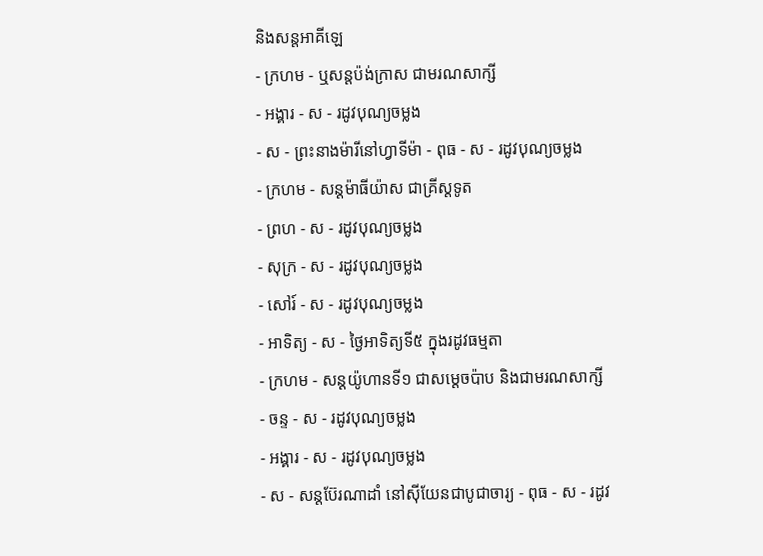និងសន្ដអាគីឡេ
- ក្រហម - ឬសន្ដប៉ង់ក្រាស ជាមរណសាក្សី
- អង្គារ - ស - រដូវបុណ្យចម្លង
- ស - ព្រះនាងម៉ារីនៅហ្វាទីម៉ា - ពុធ - ស - រដូវបុណ្យចម្លង
- ក្រហម - សន្ដម៉ាធីយ៉ាស ជាគ្រីស្ដទូត
- ព្រហ - ស - រដូវបុណ្យចម្លង
- សុក្រ - ស - រដូវបុណ្យចម្លង
- សៅរ៍ - ស - រដូវបុណ្យចម្លង
- អាទិត្យ - ស - ថ្ងៃអាទិត្យទី៥ ក្នុងរដូវធម្មតា
- ក្រហម - សន្ដយ៉ូហានទី១ ជាសម្ដេចប៉ាប និងជាមរណសាក្សី
- ចន្ទ - ស - រដូវបុណ្យចម្លង
- អង្គារ - ស - រដូវបុណ្យចម្លង
- ស - សន្ដប៊ែរណាដាំ នៅស៊ីយែនជាបូជាចារ្យ - ពុធ - ស - រដូវ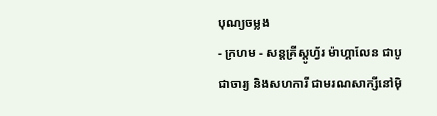បុណ្យចម្លង
- ក្រហម - សន្ដគ្រីស្ដូហ្វ័រ ម៉ាហ្គាលែន ជាបូជាចារ្យ និងសហការី ជាមរណសាក្សីនៅម៉ិ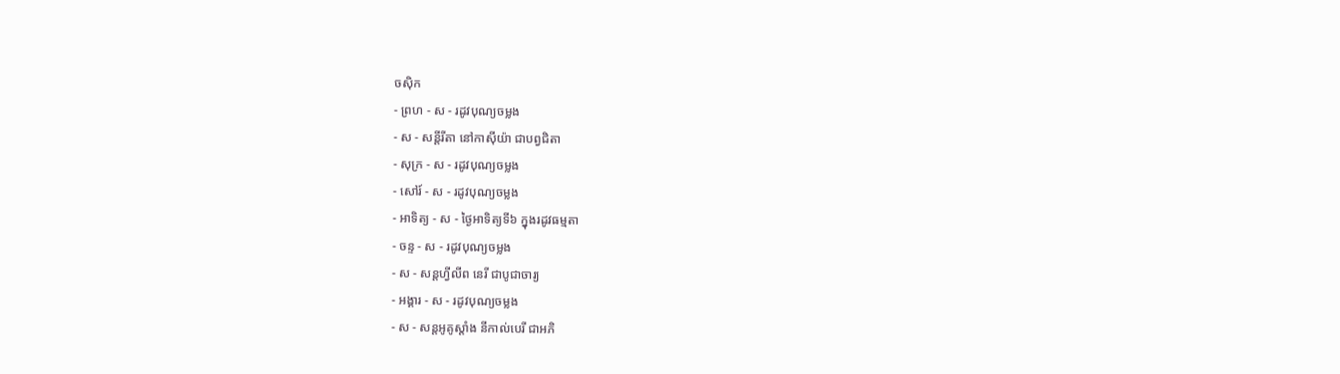ចស៊ិក
- ព្រហ - ស - រដូវបុណ្យចម្លង
- ស - សន្ដីរីតា នៅកាស៊ីយ៉ា ជាបព្វជិតា
- សុក្រ - ស - រដូវបុណ្យចម្លង
- សៅរ៍ - ស - រដូវបុណ្យចម្លង
- អាទិត្យ - ស - ថ្ងៃអាទិត្យទី៦ ក្នុងរដូវធម្មតា
- ចន្ទ - ស - រដូវបុណ្យចម្លង
- ស - សន្ដហ្វីលីព នេរី ជាបូជាចារ្យ
- អង្គារ - ស - រដូវបុណ្យចម្លង
- ស - សន្ដអូគូស្ដាំង នីកាល់បេរី ជាអភិ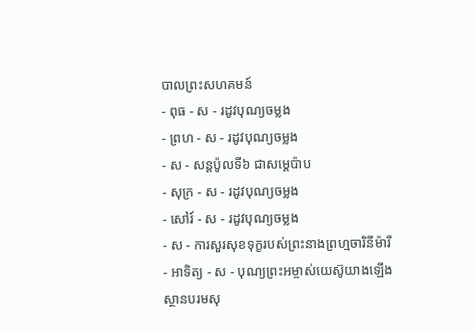បាលព្រះសហគមន៍
- ពុធ - ស - រដូវបុណ្យចម្លង
- ព្រហ - ស - រដូវបុណ្យចម្លង
- ស - សន្ដប៉ូលទី៦ ជាសម្ដេប៉ាប
- សុក្រ - ស - រដូវបុណ្យចម្លង
- សៅរ៍ - ស - រដូវបុណ្យចម្លង
- ស - ការសួរសុខទុក្ខរបស់ព្រះនាងព្រហ្មចារិនីម៉ារី
- អាទិត្យ - ស - បុណ្យព្រះអម្ចាស់យេស៊ូយាងឡើងស្ថានបរមសុ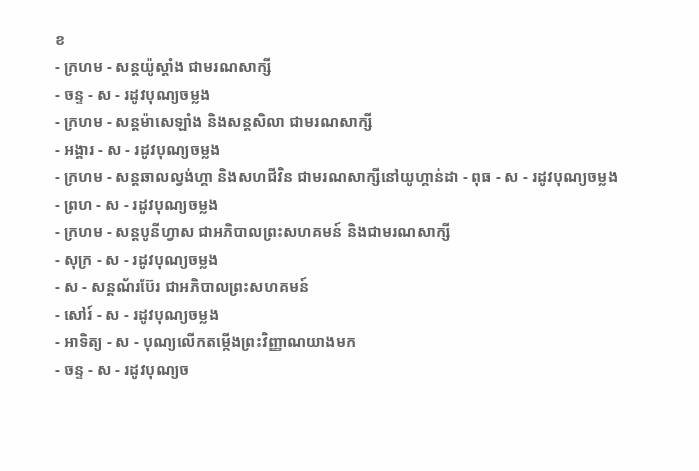ខ
- ក្រហម - សន្ដយ៉ូស្ដាំង ជាមរណសាក្សី
- ចន្ទ - ស - រដូវបុណ្យចម្លង
- ក្រហម - សន្ដម៉ាសេឡាំង និងសន្ដសិលា ជាមរណសាក្សី
- អង្គារ - ស - រដូវបុណ្យចម្លង
- ក្រហម - សន្ដឆាលល្វង់ហ្គា និងសហជីវិន ជាមរណសាក្សីនៅយូហ្គាន់ដា - ពុធ - ស - រដូវបុណ្យចម្លង
- ព្រហ - ស - រដូវបុណ្យចម្លង
- ក្រហម - សន្ដបូនីហ្វាស ជាអភិបាលព្រះសហគមន៍ និងជាមរណសាក្សី
- សុក្រ - ស - រដូវបុណ្យចម្លង
- ស - សន្ដណ័រប៊ែរ ជាអភិបាលព្រះសហគមន៍
- សៅរ៍ - ស - រដូវបុណ្យចម្លង
- អាទិត្យ - ស - បុណ្យលើកតម្កើងព្រះវិញ្ញាណយាងមក
- ចន្ទ - ស - រដូវបុណ្យច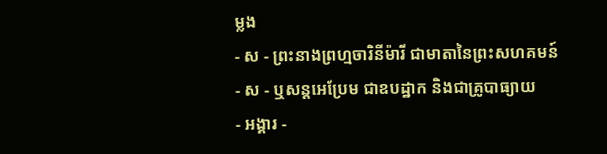ម្លង
- ស - ព្រះនាងព្រហ្មចារិនីម៉ារី ជាមាតានៃព្រះសហគមន៍
- ស - ឬសន្ដអេប្រែម ជាឧបដ្ឋាក និងជាគ្រូបាធ្យាយ
- អង្គារ -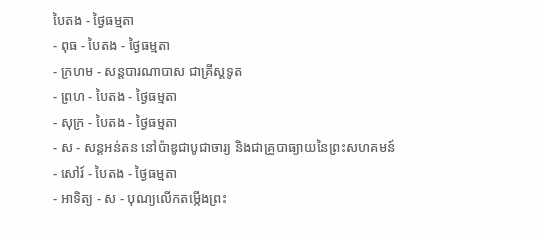បៃតង - ថ្ងៃធម្មតា
- ពុធ - បៃតង - ថ្ងៃធម្មតា
- ក្រហម - សន្ដបារណាបាស ជាគ្រីស្ដទូត
- ព្រហ - បៃតង - ថ្ងៃធម្មតា
- សុក្រ - បៃតង - ថ្ងៃធម្មតា
- ស - សន្ដអន់តន នៅប៉ាឌូជាបូជាចារ្យ និងជាគ្រូបាធ្យាយនៃព្រះសហគមន៍
- សៅរ៍ - បៃតង - ថ្ងៃធម្មតា
- អាទិត្យ - ស - បុណ្យលើកតម្កើងព្រះ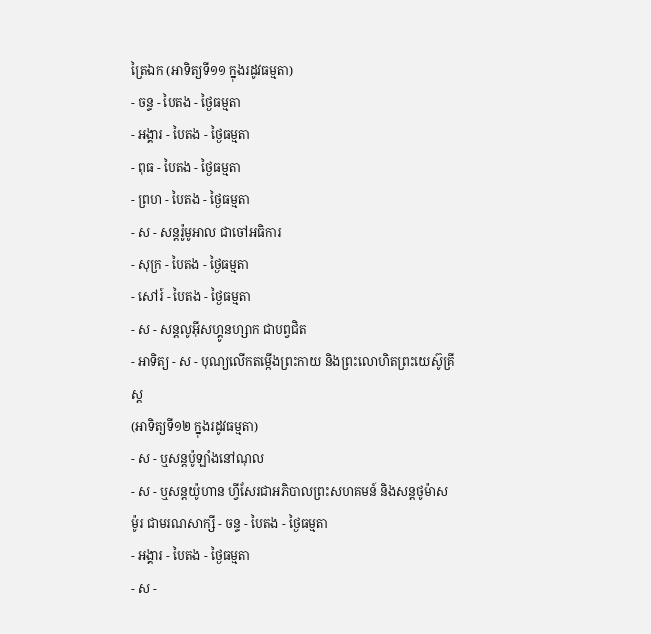ត្រៃឯក (អាទិត្យទី១១ ក្នុងរដូវធម្មតា)
- ចន្ទ - បៃតង - ថ្ងៃធម្មតា
- អង្គារ - បៃតង - ថ្ងៃធម្មតា
- ពុធ - បៃតង - ថ្ងៃធម្មតា
- ព្រហ - បៃតង - ថ្ងៃធម្មតា
- ស - សន្ដរ៉ូមូអាល ជាចៅអធិការ
- សុក្រ - បៃតង - ថ្ងៃធម្មតា
- សៅរ៍ - បៃតង - ថ្ងៃធម្មតា
- ស - សន្ដលូអ៊ីសហ្គូនហ្សាក ជាបព្វជិត
- អាទិត្យ - ស - បុណ្យលើកតម្កើងព្រះកាយ និងព្រះលោហិតព្រះយេស៊ូគ្រីស្ដ
(អាទិត្យទី១២ ក្នុងរដូវធម្មតា)
- ស - ឬសន្ដប៉ូឡាំងនៅណុល
- ស - ឬសន្ដយ៉ូហាន ហ្វីសែរជាអភិបាលព្រះសហគមន៍ និងសន្ដថូម៉ាស ម៉ូរ ជាមរណសាក្សី - ចន្ទ - បៃតង - ថ្ងៃធម្មតា
- អង្គារ - បៃតង - ថ្ងៃធម្មតា
- ស -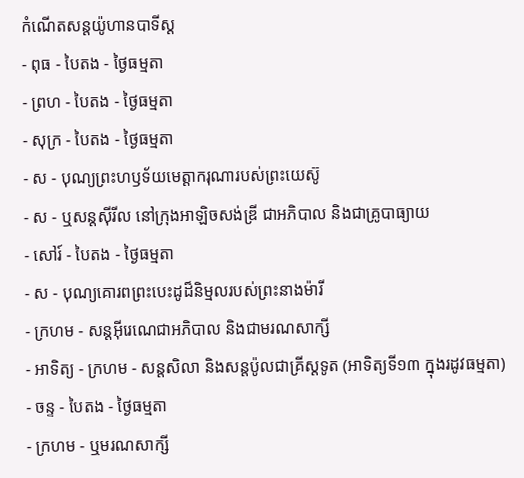កំណើតសន្ដយ៉ូហានបាទីស្ដ
- ពុធ - បៃតង - ថ្ងៃធម្មតា
- ព្រហ - បៃតង - ថ្ងៃធម្មតា
- សុក្រ - បៃតង - ថ្ងៃធម្មតា
- ស - បុណ្យព្រះហឫទ័យមេត្ដាករុណារបស់ព្រះយេស៊ូ
- ស - ឬសន្ដស៊ីរីល នៅក្រុងអាឡិចសង់ឌ្រី ជាអភិបាល និងជាគ្រូបាធ្យាយ
- សៅរ៍ - បៃតង - ថ្ងៃធម្មតា
- ស - បុណ្យគោរពព្រះបេះដូដ៏និម្មលរបស់ព្រះនាងម៉ារី
- ក្រហម - សន្ដអ៊ីរេណេជាអភិបាល និងជាមរណសាក្សី
- អាទិត្យ - ក្រហម - សន្ដសិលា និងសន្ដប៉ូលជាគ្រីស្ដទូត (អាទិត្យទី១៣ ក្នុងរដូវធម្មតា)
- ចន្ទ - បៃតង - ថ្ងៃធម្មតា
- ក្រហម - ឬមរណសាក្សី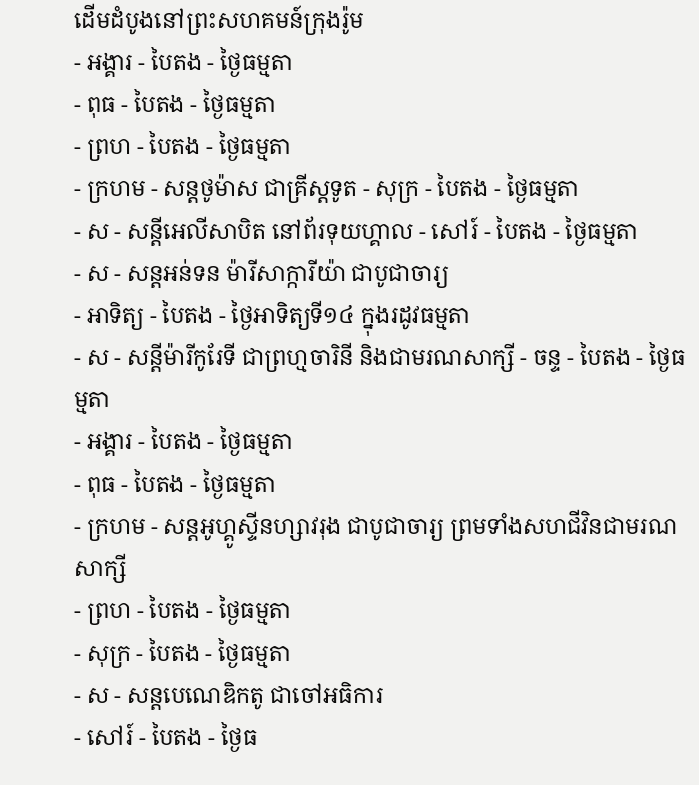ដើមដំបូងនៅព្រះសហគមន៍ក្រុងរ៉ូម
- អង្គារ - បៃតង - ថ្ងៃធម្មតា
- ពុធ - បៃតង - ថ្ងៃធម្មតា
- ព្រហ - បៃតង - ថ្ងៃធម្មតា
- ក្រហម - សន្ដថូម៉ាស ជាគ្រីស្ដទូត - សុក្រ - បៃតង - ថ្ងៃធម្មតា
- ស - សន្ដីអេលីសាបិត នៅព័រទុយហ្គាល - សៅរ៍ - បៃតង - ថ្ងៃធម្មតា
- ស - សន្ដអន់ទន ម៉ារីសាក្ការីយ៉ា ជាបូជាចារ្យ
- អាទិត្យ - បៃតង - ថ្ងៃអាទិត្យទី១៤ ក្នុងរដូវធម្មតា
- ស - សន្ដីម៉ារីកូរែទី ជាព្រហ្មចារិនី និងជាមរណសាក្សី - ចន្ទ - បៃតង - ថ្ងៃធម្មតា
- អង្គារ - បៃតង - ថ្ងៃធម្មតា
- ពុធ - បៃតង - ថ្ងៃធម្មតា
- ក្រហម - សន្ដអូហ្គូស្ទីនហ្សាវរុង ជាបូជាចារ្យ ព្រមទាំងសហជីវិនជាមរណសាក្សី
- ព្រហ - បៃតង - ថ្ងៃធម្មតា
- សុក្រ - បៃតង - ថ្ងៃធម្មតា
- ស - សន្ដបេណេឌិកតូ ជាចៅអធិការ
- សៅរ៍ - បៃតង - ថ្ងៃធ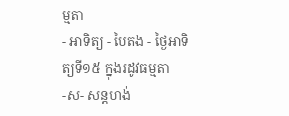ម្មតា
- អាទិត្យ - បៃតង - ថ្ងៃអាទិត្យទី១៥ ក្នុងរដូវធម្មតា
-ស- សន្ដហង់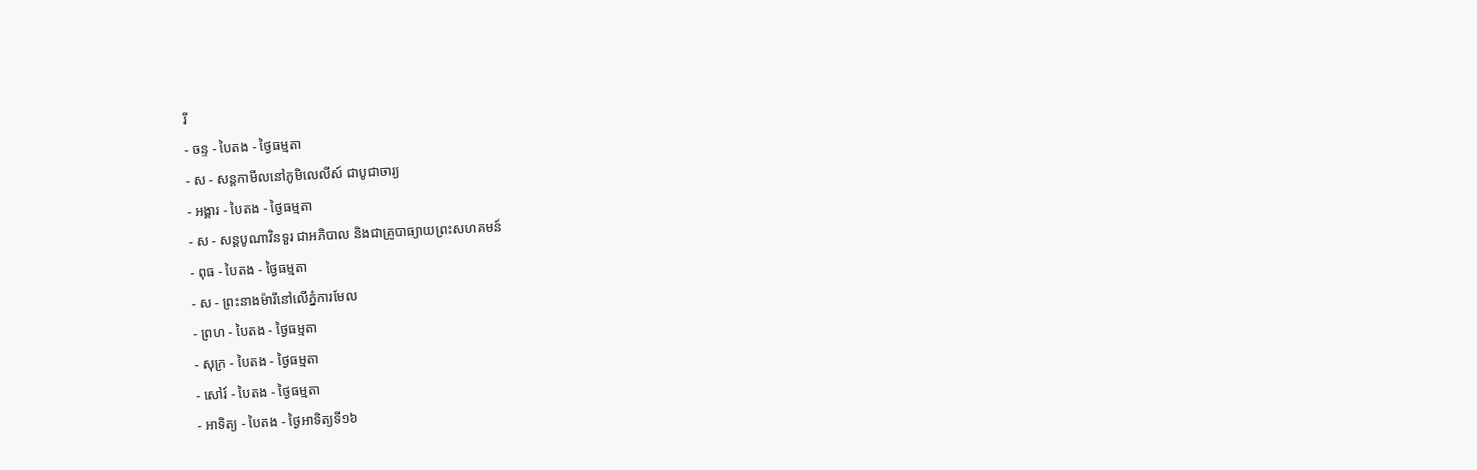រី
- ចន្ទ - បៃតង - ថ្ងៃធម្មតា
- ស - សន្ដកាមីលនៅភូមិលេលីស៍ ជាបូជាចារ្យ
- អង្គារ - បៃតង - ថ្ងៃធម្មតា
- ស - សន្ដបូណាវិនទួរ ជាអភិបាល និងជាគ្រូបាធ្យាយព្រះសហគមន៍
- ពុធ - បៃតង - ថ្ងៃធម្មតា
- ស - ព្រះនាងម៉ារីនៅលើភ្នំការមែល
- ព្រហ - បៃតង - ថ្ងៃធម្មតា
- សុក្រ - បៃតង - ថ្ងៃធម្មតា
- សៅរ៍ - បៃតង - ថ្ងៃធម្មតា
- អាទិត្យ - បៃតង - ថ្ងៃអាទិត្យទី១៦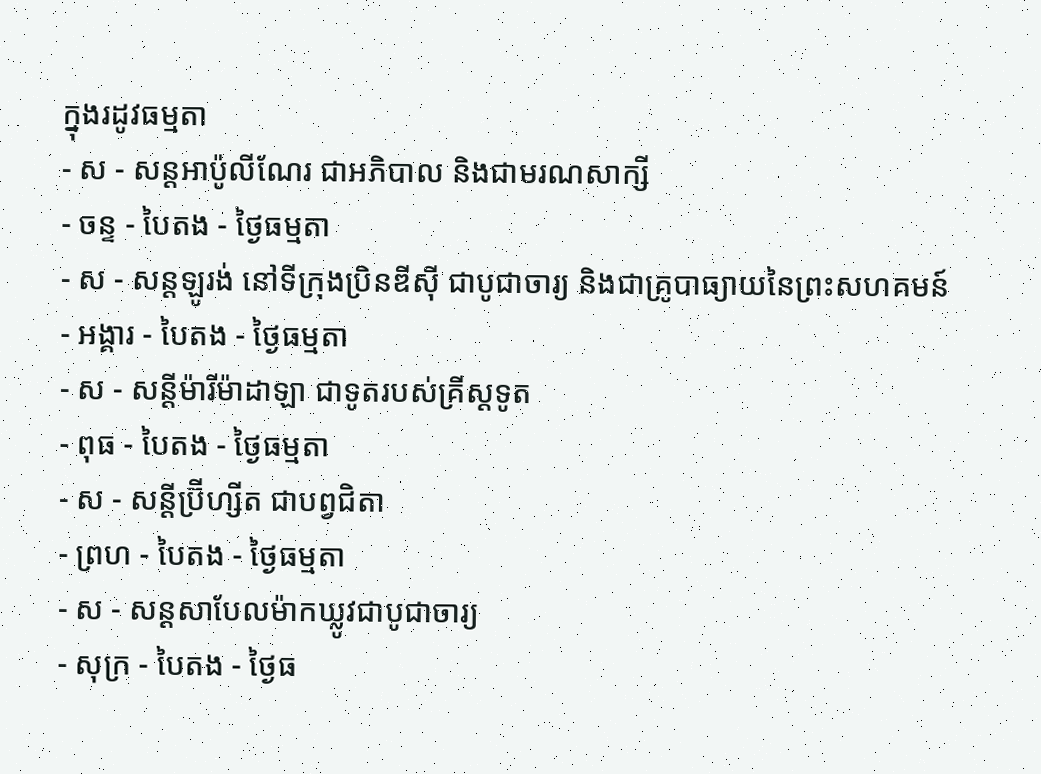ក្នុងរដូវធម្មតា
- ស - សន្ដអាប៉ូលីណែរ ជាអភិបាល និងជាមរណសាក្សី
- ចន្ទ - បៃតង - ថ្ងៃធម្មតា
- ស - សន្ដឡូរង់ នៅទីក្រុងប្រិនឌីស៊ី ជាបូជាចារ្យ និងជាគ្រូបាធ្យាយនៃព្រះសហគមន៍
- អង្គារ - បៃតង - ថ្ងៃធម្មតា
- ស - សន្ដីម៉ារីម៉ាដាឡា ជាទូតរបស់គ្រីស្ដទូត
- ពុធ - បៃតង - ថ្ងៃធម្មតា
- ស - សន្ដីប្រ៊ីហ្សីត ជាបព្វជិតា
- ព្រហ - បៃតង - ថ្ងៃធម្មតា
- ស - សន្ដសាបែលម៉ាកឃ្លូវជាបូជាចារ្យ
- សុក្រ - បៃតង - ថ្ងៃធ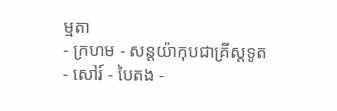ម្មតា
- ក្រហម - សន្ដយ៉ាកុបជាគ្រីស្ដទូត
- សៅរ៍ - បៃតង -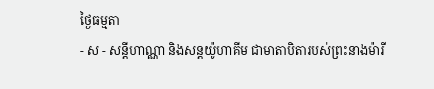ថ្ងៃធម្មតា
- ស - សន្ដីហាណ្ណា និងសន្ដយ៉ូហាគីម ជាមាតាបិតារបស់ព្រះនាងម៉ារី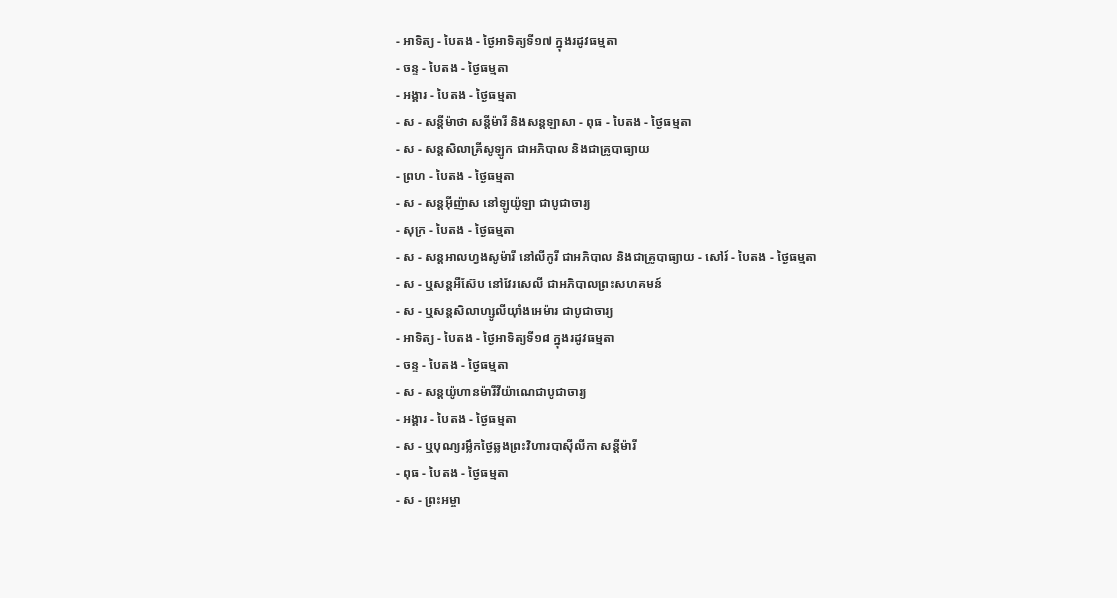- អាទិត្យ - បៃតង - ថ្ងៃអាទិត្យទី១៧ ក្នុងរដូវធម្មតា
- ចន្ទ - បៃតង - ថ្ងៃធម្មតា
- អង្គារ - បៃតង - ថ្ងៃធម្មតា
- ស - សន្ដីម៉ាថា សន្ដីម៉ារី និងសន្ដឡាសា - ពុធ - បៃតង - ថ្ងៃធម្មតា
- ស - សន្ដសិលាគ្រីសូឡូក ជាអភិបាល និងជាគ្រូបាធ្យាយ
- ព្រហ - បៃតង - ថ្ងៃធម្មតា
- ស - សន្ដអ៊ីញ៉ាស នៅឡូយ៉ូឡា ជាបូជាចារ្យ
- សុក្រ - បៃតង - ថ្ងៃធម្មតា
- ស - សន្ដអាលហ្វងសូម៉ារី នៅលីកូរី ជាអភិបាល និងជាគ្រូបាធ្យាយ - សៅរ៍ - បៃតង - ថ្ងៃធម្មតា
- ស - ឬសន្ដអឺស៊ែប នៅវែរសេលី ជាអភិបាលព្រះសហគមន៍
- ស - ឬសន្ដសិលាហ្សូលីយ៉ាំងអេម៉ារ ជាបូជាចារ្យ
- អាទិត្យ - បៃតង - ថ្ងៃអាទិត្យទី១៨ ក្នុងរដូវធម្មតា
- ចន្ទ - បៃតង - ថ្ងៃធម្មតា
- ស - សន្ដយ៉ូហានម៉ារីវីយ៉ាណេជាបូជាចារ្យ
- អង្គារ - បៃតង - ថ្ងៃធម្មតា
- ស - ឬបុណ្យរម្លឹកថ្ងៃឆ្លងព្រះវិហារបាស៊ីលីកា សន្ដីម៉ារី
- ពុធ - បៃតង - ថ្ងៃធម្មតា
- ស - ព្រះអម្ចា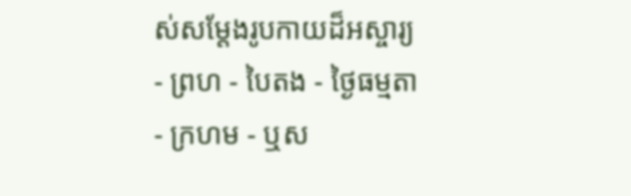ស់សម្ដែងរូបកាយដ៏អស្ចារ្យ
- ព្រហ - បៃតង - ថ្ងៃធម្មតា
- ក្រហម - ឬស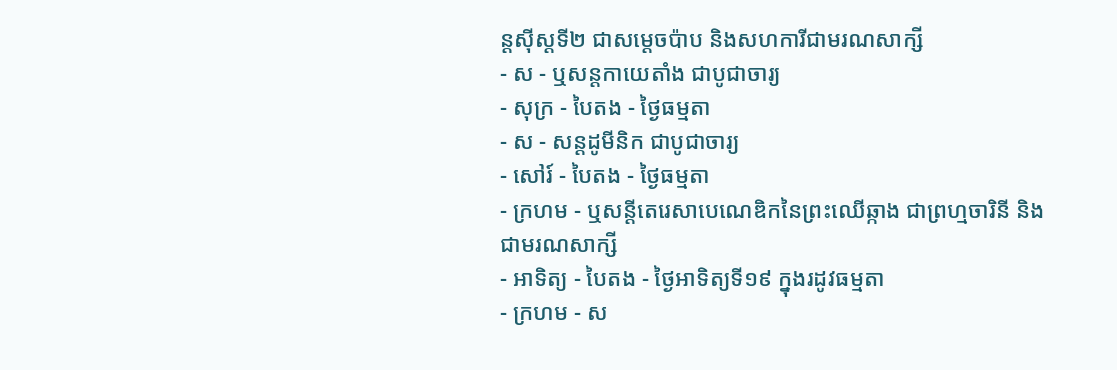ន្ដស៊ីស្ដទី២ ជាសម្ដេចប៉ាប និងសហការីជាមរណសាក្សី
- ស - ឬសន្ដកាយេតាំង ជាបូជាចារ្យ
- សុក្រ - បៃតង - ថ្ងៃធម្មតា
- ស - សន្ដដូមីនិក ជាបូជាចារ្យ
- សៅរ៍ - បៃតង - ថ្ងៃធម្មតា
- ក្រហម - ឬសន្ដីតេរេសាបេណេឌិកនៃព្រះឈើឆ្កាង ជាព្រហ្មចារិនី និងជាមរណសាក្សី
- អាទិត្យ - បៃតង - ថ្ងៃអាទិត្យទី១៩ ក្នុងរដូវធម្មតា
- ក្រហម - ស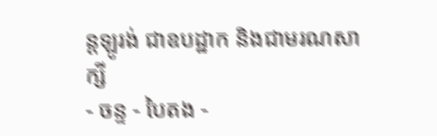ន្ដឡូរង់ ជាឧបដ្ឋាក និងជាមរណសាក្សី
- ចន្ទ - បៃតង -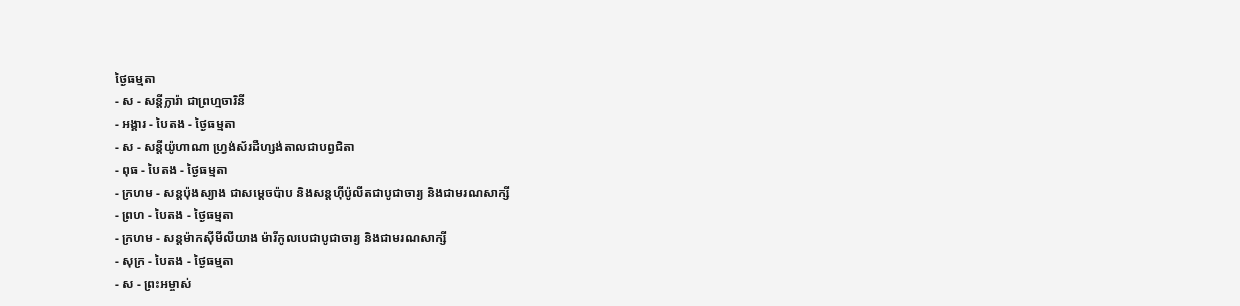ថ្ងៃធម្មតា
- ស - សន្ដីក្លារ៉ា ជាព្រហ្មចារិនី
- អង្គារ - បៃតង - ថ្ងៃធម្មតា
- ស - សន្ដីយ៉ូហាណា ហ្វ្រង់ស័រដឺហ្សង់តាលជាបព្វជិតា
- ពុធ - បៃតង - ថ្ងៃធម្មតា
- ក្រហម - សន្ដប៉ុងស្យាង ជាសម្ដេចប៉ាប និងសន្ដហ៊ីប៉ូលីតជាបូជាចារ្យ និងជាមរណសាក្សី
- ព្រហ - បៃតង - ថ្ងៃធម្មតា
- ក្រហម - សន្ដម៉ាកស៊ីមីលីយាង ម៉ារីកូលបេជាបូជាចារ្យ និងជាមរណសាក្សី
- សុក្រ - បៃតង - ថ្ងៃធម្មតា
- ស - ព្រះអម្ចាស់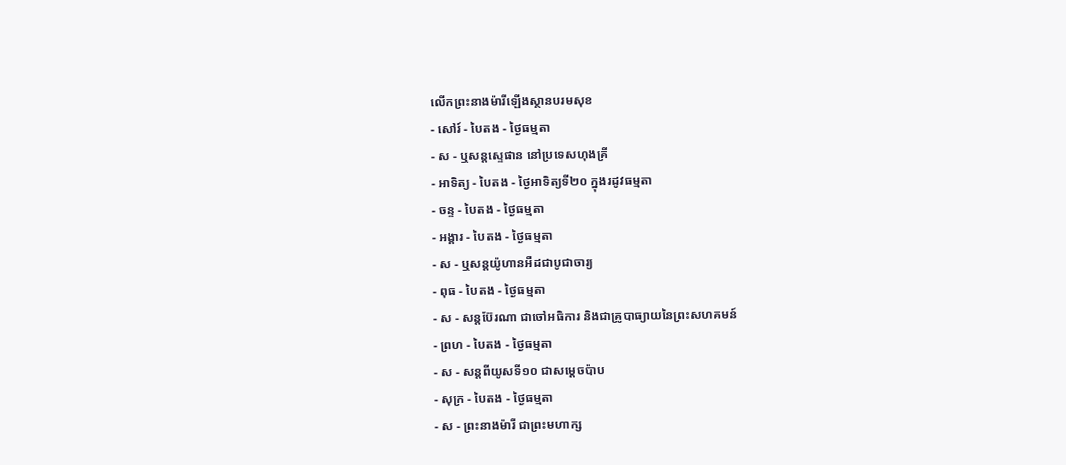លើកព្រះនាងម៉ារីឡើងស្ថានបរមសុខ
- សៅរ៍ - បៃតង - ថ្ងៃធម្មតា
- ស - ឬសន្ដស្ទេផាន នៅប្រទេសហុងគ្រី
- អាទិត្យ - បៃតង - ថ្ងៃអាទិត្យទី២០ ក្នុងរដូវធម្មតា
- ចន្ទ - បៃតង - ថ្ងៃធម្មតា
- អង្គារ - បៃតង - ថ្ងៃធម្មតា
- ស - ឬសន្ដយ៉ូហានអឺដជាបូជាចារ្យ
- ពុធ - បៃតង - ថ្ងៃធម្មតា
- ស - សន្ដប៊ែរណា ជាចៅអធិការ និងជាគ្រូបាធ្យាយនៃព្រះសហគមន៍
- ព្រហ - បៃតង - ថ្ងៃធម្មតា
- ស - សន្ដពីយូសទី១០ ជាសម្ដេចប៉ាប
- សុក្រ - បៃតង - ថ្ងៃធម្មតា
- ស - ព្រះនាងម៉ារី ជាព្រះមហាក្ស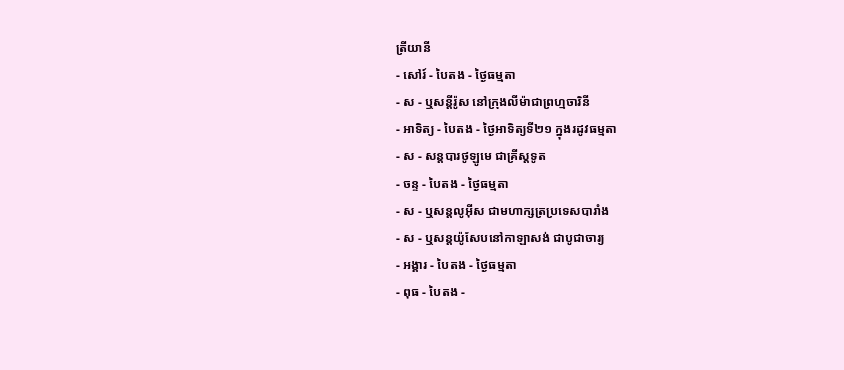ត្រីយានី
- សៅរ៍ - បៃតង - ថ្ងៃធម្មតា
- ស - ឬសន្ដីរ៉ូស នៅក្រុងលីម៉ាជាព្រហ្មចារិនី
- អាទិត្យ - បៃតង - ថ្ងៃអាទិត្យទី២១ ក្នុងរដូវធម្មតា
- ស - សន្ដបារថូឡូមេ ជាគ្រីស្ដទូត
- ចន្ទ - បៃតង - ថ្ងៃធម្មតា
- ស - ឬសន្ដលូអ៊ីស ជាមហាក្សត្រប្រទេសបារាំង
- ស - ឬសន្ដយ៉ូសែបនៅកាឡាសង់ ជាបូជាចារ្យ
- អង្គារ - បៃតង - ថ្ងៃធម្មតា
- ពុធ - បៃតង -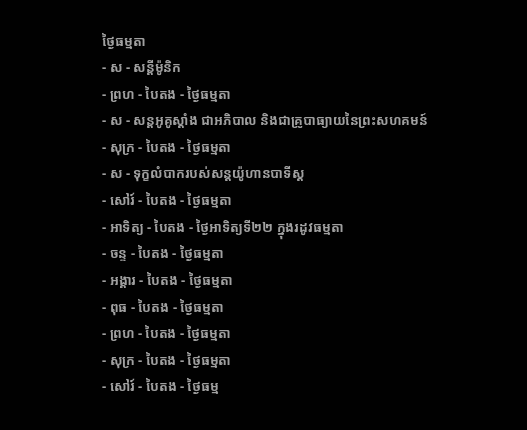ថ្ងៃធម្មតា
- ស - សន្ដីម៉ូនិក
- ព្រហ - បៃតង - ថ្ងៃធម្មតា
- ស - សន្ដអូគូស្ដាំង ជាអភិបាល និងជាគ្រូបាធ្យាយនៃព្រះសហគមន៍
- សុក្រ - បៃតង - ថ្ងៃធម្មតា
- ស - ទុក្ខលំបាករបស់សន្ដយ៉ូហានបាទីស្ដ
- សៅរ៍ - បៃតង - ថ្ងៃធម្មតា
- អាទិត្យ - បៃតង - ថ្ងៃអាទិត្យទី២២ ក្នុងរដូវធម្មតា
- ចន្ទ - បៃតង - ថ្ងៃធម្មតា
- អង្គារ - បៃតង - ថ្ងៃធម្មតា
- ពុធ - បៃតង - ថ្ងៃធម្មតា
- ព្រហ - បៃតង - ថ្ងៃធម្មតា
- សុក្រ - បៃតង - ថ្ងៃធម្មតា
- សៅរ៍ - បៃតង - ថ្ងៃធម្ម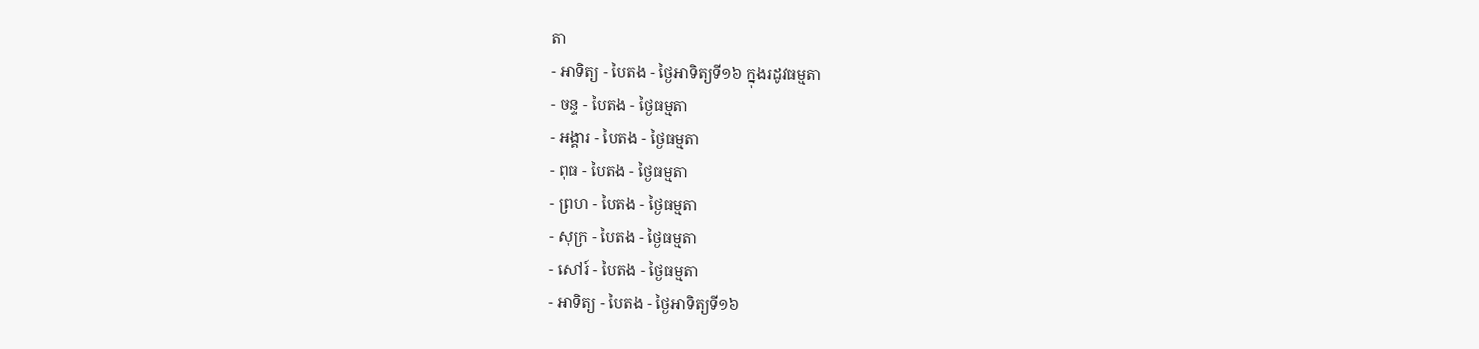តា
- អាទិត្យ - បៃតង - ថ្ងៃអាទិត្យទី១៦ ក្នុងរដូវធម្មតា
- ចន្ទ - បៃតង - ថ្ងៃធម្មតា
- អង្គារ - បៃតង - ថ្ងៃធម្មតា
- ពុធ - បៃតង - ថ្ងៃធម្មតា
- ព្រហ - បៃតង - ថ្ងៃធម្មតា
- សុក្រ - បៃតង - ថ្ងៃធម្មតា
- សៅរ៍ - បៃតង - ថ្ងៃធម្មតា
- អាទិត្យ - បៃតង - ថ្ងៃអាទិត្យទី១៦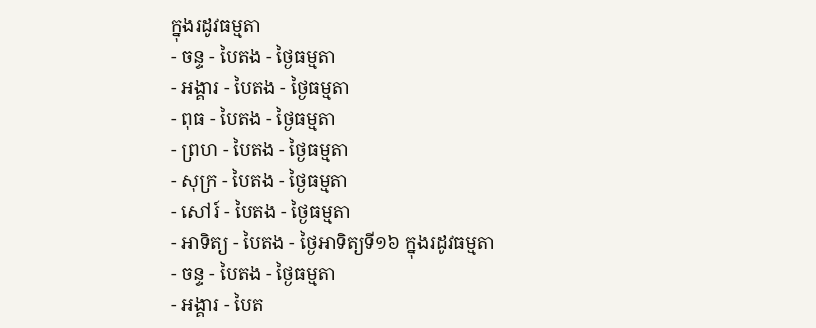ក្នុងរដូវធម្មតា
- ចន្ទ - បៃតង - ថ្ងៃធម្មតា
- អង្គារ - បៃតង - ថ្ងៃធម្មតា
- ពុធ - បៃតង - ថ្ងៃធម្មតា
- ព្រហ - បៃតង - ថ្ងៃធម្មតា
- សុក្រ - បៃតង - ថ្ងៃធម្មតា
- សៅរ៍ - បៃតង - ថ្ងៃធម្មតា
- អាទិត្យ - បៃតង - ថ្ងៃអាទិត្យទី១៦ ក្នុងរដូវធម្មតា
- ចន្ទ - បៃតង - ថ្ងៃធម្មតា
- អង្គារ - បៃត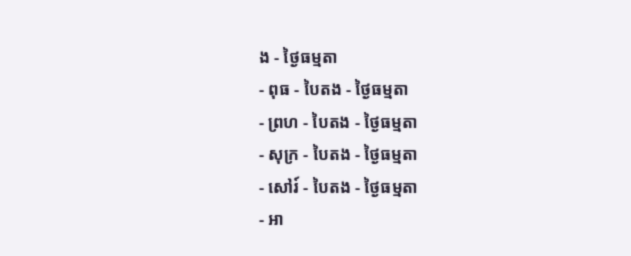ង - ថ្ងៃធម្មតា
- ពុធ - បៃតង - ថ្ងៃធម្មតា
- ព្រហ - បៃតង - ថ្ងៃធម្មតា
- សុក្រ - បៃតង - ថ្ងៃធម្មតា
- សៅរ៍ - បៃតង - ថ្ងៃធម្មតា
- អា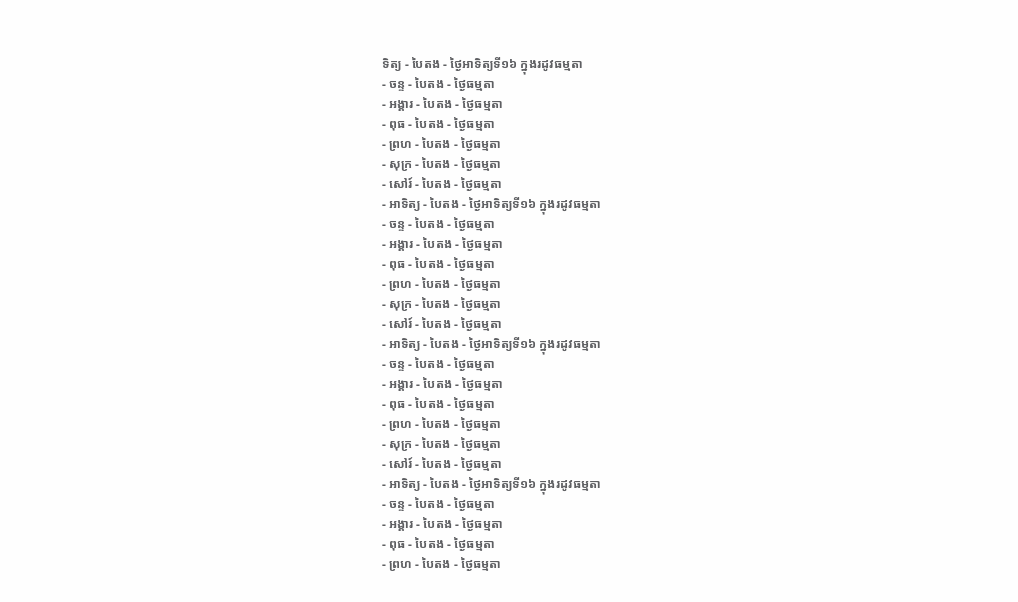ទិត្យ - បៃតង - ថ្ងៃអាទិត្យទី១៦ ក្នុងរដូវធម្មតា
- ចន្ទ - បៃតង - ថ្ងៃធម្មតា
- អង្គារ - បៃតង - ថ្ងៃធម្មតា
- ពុធ - បៃតង - ថ្ងៃធម្មតា
- ព្រហ - បៃតង - ថ្ងៃធម្មតា
- សុក្រ - បៃតង - ថ្ងៃធម្មតា
- សៅរ៍ - បៃតង - ថ្ងៃធម្មតា
- អាទិត្យ - បៃតង - ថ្ងៃអាទិត្យទី១៦ ក្នុងរដូវធម្មតា
- ចន្ទ - បៃតង - ថ្ងៃធម្មតា
- អង្គារ - បៃតង - ថ្ងៃធម្មតា
- ពុធ - បៃតង - ថ្ងៃធម្មតា
- ព្រហ - បៃតង - ថ្ងៃធម្មតា
- សុក្រ - បៃតង - ថ្ងៃធម្មតា
- សៅរ៍ - បៃតង - ថ្ងៃធម្មតា
- អាទិត្យ - បៃតង - ថ្ងៃអាទិត្យទី១៦ ក្នុងរដូវធម្មតា
- ចន្ទ - បៃតង - ថ្ងៃធម្មតា
- អង្គារ - បៃតង - ថ្ងៃធម្មតា
- ពុធ - បៃតង - ថ្ងៃធម្មតា
- ព្រហ - បៃតង - ថ្ងៃធម្មតា
- សុក្រ - បៃតង - ថ្ងៃធម្មតា
- សៅរ៍ - បៃតង - ថ្ងៃធម្មតា
- អាទិត្យ - បៃតង - ថ្ងៃអាទិត្យទី១៦ ក្នុងរដូវធម្មតា
- ចន្ទ - បៃតង - ថ្ងៃធម្មតា
- អង្គារ - បៃតង - ថ្ងៃធម្មតា
- ពុធ - បៃតង - ថ្ងៃធម្មតា
- ព្រហ - បៃតង - ថ្ងៃធម្មតា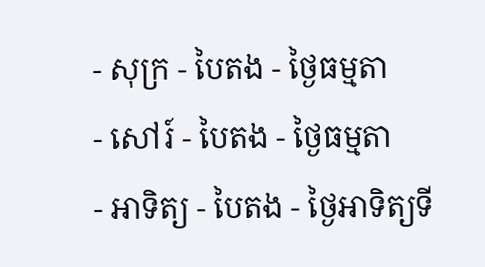- សុក្រ - បៃតង - ថ្ងៃធម្មតា
- សៅរ៍ - បៃតង - ថ្ងៃធម្មតា
- អាទិត្យ - បៃតង - ថ្ងៃអាទិត្យទី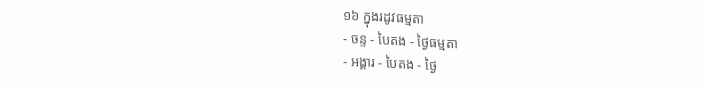១៦ ក្នុងរដូវធម្មតា
- ចន្ទ - បៃតង - ថ្ងៃធម្មតា
- អង្គារ - បៃតង - ថ្ងៃ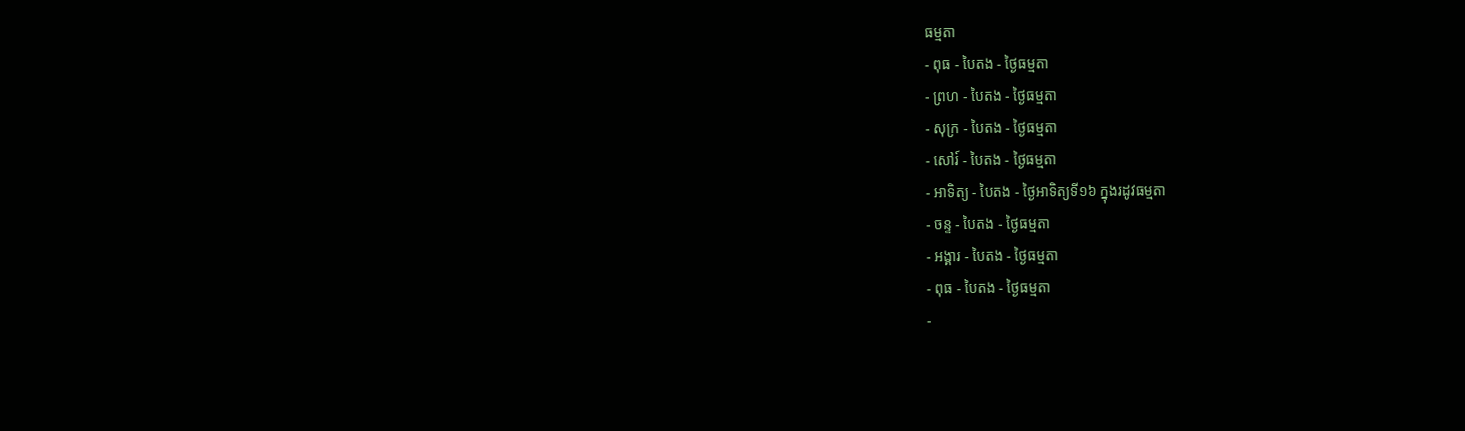ធម្មតា
- ពុធ - បៃតង - ថ្ងៃធម្មតា
- ព្រហ - បៃតង - ថ្ងៃធម្មតា
- សុក្រ - បៃតង - ថ្ងៃធម្មតា
- សៅរ៍ - បៃតង - ថ្ងៃធម្មតា
- អាទិត្យ - បៃតង - ថ្ងៃអាទិត្យទី១៦ ក្នុងរដូវធម្មតា
- ចន្ទ - បៃតង - ថ្ងៃធម្មតា
- អង្គារ - បៃតង - ថ្ងៃធម្មតា
- ពុធ - បៃតង - ថ្ងៃធម្មតា
-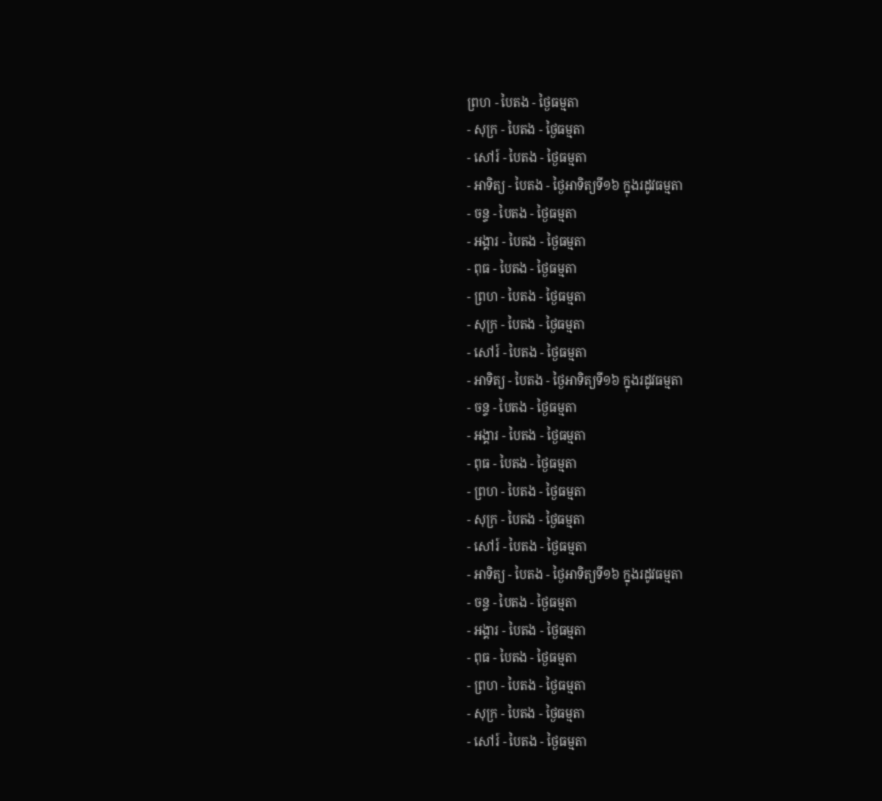ព្រហ - បៃតង - ថ្ងៃធម្មតា
- សុក្រ - បៃតង - ថ្ងៃធម្មតា
- សៅរ៍ - បៃតង - ថ្ងៃធម្មតា
- អាទិត្យ - បៃតង - ថ្ងៃអាទិត្យទី១៦ ក្នុងរដូវធម្មតា
- ចន្ទ - បៃតង - ថ្ងៃធម្មតា
- អង្គារ - បៃតង - ថ្ងៃធម្មតា
- ពុធ - បៃតង - ថ្ងៃធម្មតា
- ព្រហ - បៃតង - ថ្ងៃធម្មតា
- សុក្រ - បៃតង - ថ្ងៃធម្មតា
- សៅរ៍ - បៃតង - ថ្ងៃធម្មតា
- អាទិត្យ - បៃតង - ថ្ងៃអាទិត្យទី១៦ ក្នុងរដូវធម្មតា
- ចន្ទ - បៃតង - ថ្ងៃធម្មតា
- អង្គារ - បៃតង - ថ្ងៃធម្មតា
- ពុធ - បៃតង - ថ្ងៃធម្មតា
- ព្រហ - បៃតង - ថ្ងៃធម្មតា
- សុក្រ - បៃតង - ថ្ងៃធម្មតា
- សៅរ៍ - បៃតង - ថ្ងៃធម្មតា
- អាទិត្យ - បៃតង - ថ្ងៃអាទិត្យទី១៦ ក្នុងរដូវធម្មតា
- ចន្ទ - បៃតង - ថ្ងៃធម្មតា
- អង្គារ - បៃតង - ថ្ងៃធម្មតា
- ពុធ - បៃតង - ថ្ងៃធម្មតា
- ព្រហ - បៃតង - ថ្ងៃធម្មតា
- សុក្រ - បៃតង - ថ្ងៃធម្មតា
- សៅរ៍ - បៃតង - ថ្ងៃធម្មតា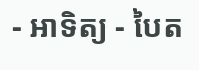- អាទិត្យ - បៃត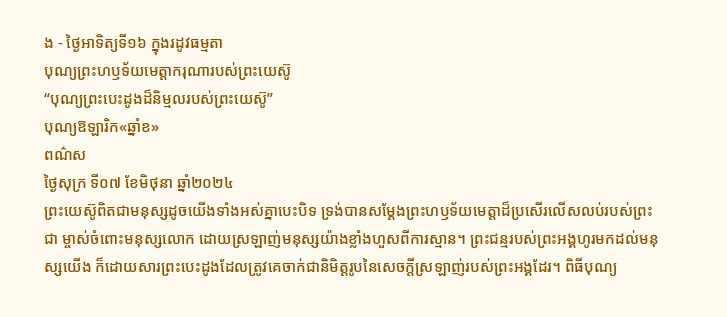ង - ថ្ងៃអាទិត្យទី១៦ ក្នុងរដូវធម្មតា
បុណ្យព្រះហឫទ័យមេត្ដាករុណារបស់ព្រះយេស៊ូ
“បុណ្យព្រះបេះដូងដ៏និម្មលរបស់ព្រះយេស៊ូ”
បុណ្យឱឡារិក«ឆ្នាំខ»
ពណ៌ស
ថ្ងៃសុក្រ ទី០៧ ខែមិថុនា ឆ្នាំ២០២៤
ព្រះយេស៊ូពិតជាមនុស្សដូចយើងទាំងអស់គ្នាបេះបិទ ទ្រង់បានសម្តែងព្រះហឫទ័យមេត្តាដ៏ប្រសើរលើសលប់របស់ព្រះជា ម្ចាស់ចំពោះមនុស្សលោក ដោយស្រឡាញ់មនុស្សយ៉ាងខ្លាំងហួសពីការស្មាន។ ព្រះជន្មរបស់ព្រះអង្គហូរមកដល់មនុស្សយើង ក៏ដោយសារព្រះបេះដូងដែលត្រូវគេចាក់ជានិមិត្តរូបនៃសេចក្តីស្រឡាញ់របស់ព្រះអង្គដែរ។ ពិធីបុណ្យ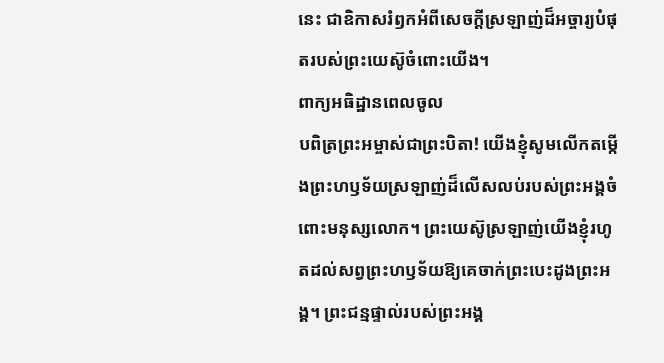នេះ ជាឧិកាសរំឭកអំពីសេចក្តីស្រឡាញ់ដ៏អច្ចារ្យបំផុតរបស់ព្រះយេស៊ូចំពោះយើង។
ពាក្យអធិដ្ឋានពេលចូល
បពិត្រព្រះអម្ចាស់ជាព្រះបិតា! យើងខ្ញុំសូមលើកតម្កើងព្រះហឫទ័យស្រឡាញ់ដ៏លើសលប់របស់ព្រះអង្គចំពោះមនុស្សលោក។ ព្រះយេស៊ូស្រឡាញ់យើងខ្ញុំរហូតដល់សព្វព្រះហឫទ័យឱ្យគេចាក់ព្រះបេះដូងព្រះអង្គ។ ព្រះជន្មផ្ទាល់របស់ព្រះអង្គ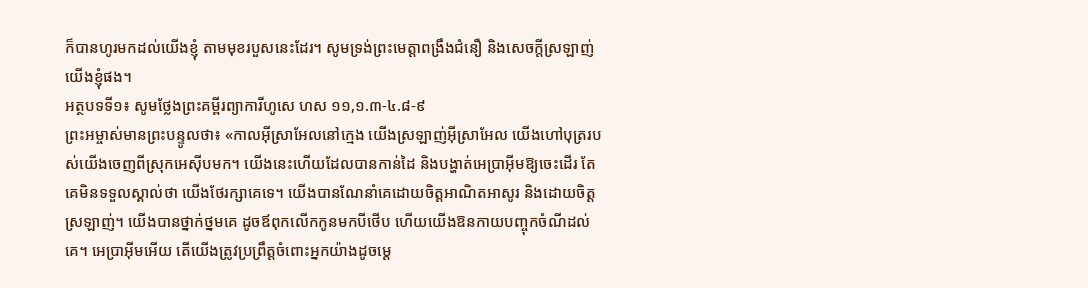ក៏បានហូរមកដល់យើងខ្ញុំ តាមមុខរបួសនេះដែរ។ សូមទ្រង់ព្រះមេត្តាពង្រឹងជំនឿ និងសេចក្តីស្រឡាញ់យើងខ្ញុំផង។
អត្ថបទទី១៖ សូមថ្លែងព្រះគម្ពីរព្យាការីហូសេ ហស ១១,១.៣-៤.៨-៩
ព្រះអម្ចាស់មានព្រះបន្ទូលថា៖ «កាលអ៊ីស្រាអែលនៅក្មេង យើងស្រឡាញ់អ៊ីស្រាអែល យើងហៅបុត្ររបស់យើងចេញពីស្រុកអេស៊ីបមក។ យើងនេះហើយដែលបានកាន់ដៃ និងបង្ហាត់អេប្រាអ៊ីមឱ្យចេះដើរ តែគេមិនទទួលស្គាល់ថា យើងថែរក្សាគេទេ។ យើងបានណែនាំគេដោយចិត្តអាណិតអាសូរ និងដោយចិត្តស្រឡាញ់។ យើងបានថ្នាក់ថ្នមគេ ដូចឪពុកលើកកូនមកបីថើប ហើយយើងឱនកាយបញ្ចុកចំណីដល់គេ។ អេប្រាអ៊ីមអើយ តើយើងត្រូវប្រព្រឹត្តចំពោះអ្នកយ៉ាងដូចម្ដេ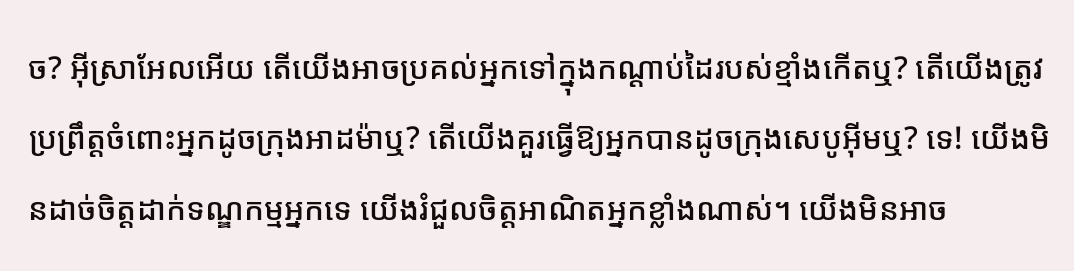ច? អ៊ីស្រាអែលអើយ តើយើងអាចប្រគល់អ្នកទៅក្នុងកណ្ដាប់ដៃរបស់ខ្មាំងកើតឬ? តើយើងត្រូវប្រព្រឹត្តចំពោះអ្នកដូចក្រុងអាដម៉ាឬ? តើយើងគួរធ្វើឱ្យអ្នកបានដូចក្រុងសេបូអ៊ីមឬ? ទេ! យើងមិនដាច់ចិត្តដាក់ទណ្ឌកម្មអ្នកទេ យើងរំជួលចិត្តអាណិតអ្នកខ្លាំងណាស់។ យើងមិនអាច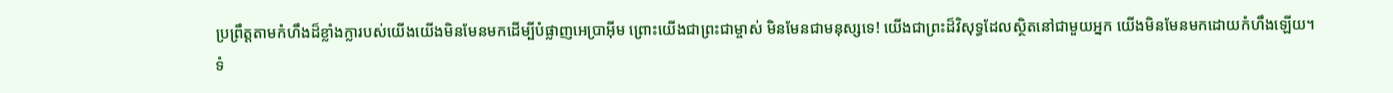ប្រព្រឹត្តតាមកំហឹងដ៏ខ្លាំងក្លារបស់យើងយើងមិនមែនមកដើម្បីបំផ្លាញអេប្រាអ៊ីម ព្រោះយើងជាព្រះជាម្ចាស់ មិនមែនជាមនុស្សទេ! យើងជាព្រះដ៏វិសុទ្ធដែលស្ថិតនៅជាមួយអ្នក យើងមិនមែនមកដោយកំហឹងឡើយ។
ទំ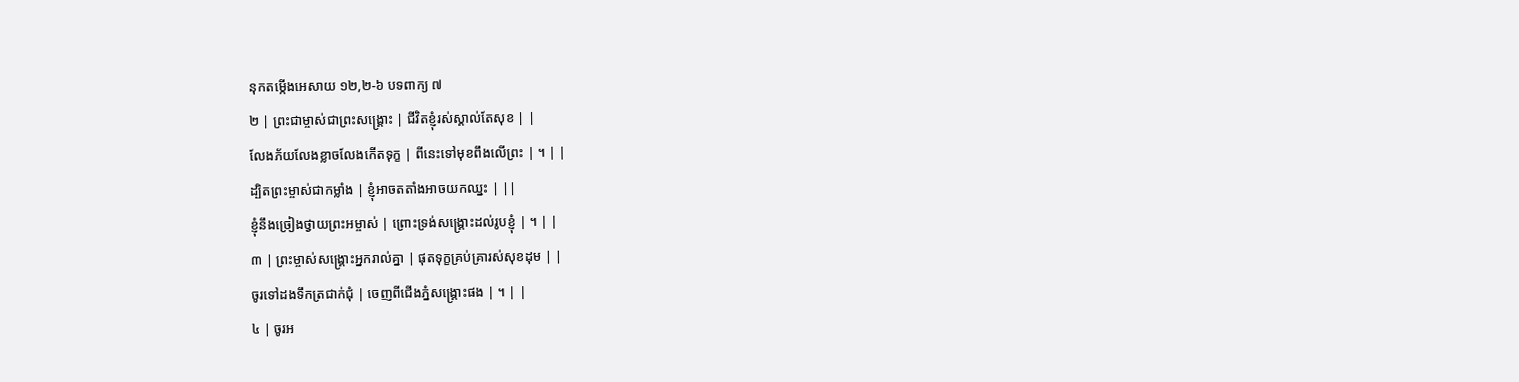នុកតម្កើងអេសាយ ១២,២-៦ បទពាក្យ ៧
២ | ព្រះជាម្ចាស់ជាព្រះសង្គ្រោះ | ជីវិតខ្ញុំរស់ស្គាល់តែសុខ | |
លែងភ័យលែងខ្លាចលែងកើតទុក្ខ | ពីនេះទៅមុខពឹងលើព្រះ | ។ | |
ដ្បិតព្រះម្ចាស់ជាកម្លាំង | ខ្ញុំអាចតតាំងអាចយកឈ្នះ | ||
ខ្ញុំនឹងច្រៀងថ្វាយព្រះអម្ចាស់ | ព្រោះទ្រង់សង្គ្រោះដល់រូបខ្ញុំ | ។ | |
៣ | ព្រះម្ចាស់សង្គ្រោះអ្នករាល់គ្នា | ផុតទុក្ខគ្រប់គ្រារស់សុខដុម | |
ចូរទៅដងទឹកត្រជាក់ជុំ | ចេញពីជើងភ្នំសង្គ្រោះផង | ។ | |
៤ | ចូរអ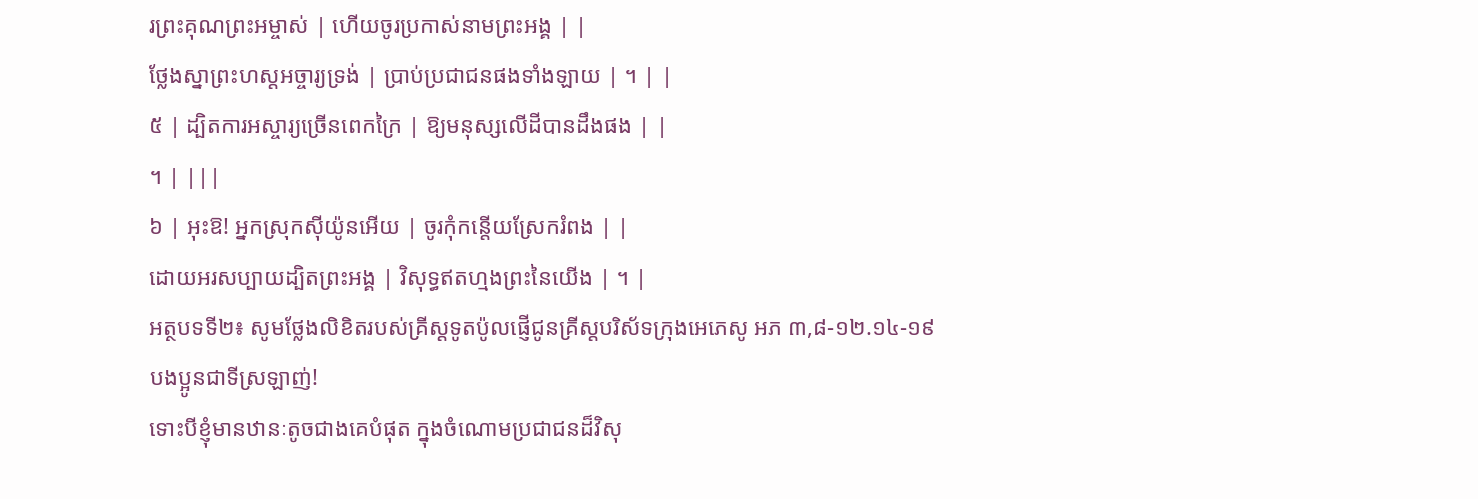រព្រះគុណព្រះអម្ចាស់ | ហើយចូរប្រកាស់នាមព្រះអង្គ | |
ថ្លែងស្នាព្រះហស្តអច្ចារ្យទ្រង់ | ប្រាប់ប្រជាជនផងទាំងឡាយ | ។ | |
៥ | ដ្បិតការអស្ចារ្យច្រើនពេកក្រៃ | ឱ្យមនុស្សលើដីបានដឹងផង | |
។ | |||
៦ | អុះឱ! អ្នកស្រុកស៊ីយ៉ូនអើយ | ចូរកុំកន្តើយស្រែករំពង | |
ដោយអរសប្បាយដ្បិតព្រះអង្គ | វិសុទ្ធឥតហ្មងព្រះនៃយើង | ។ |
អត្ថបទទី២៖ សូមថ្លែងលិខិតរបស់គ្រីស្ដទូតប៉ូលផ្ញើជូនគ្រីស្តបរិស័ទក្រុងអេភេសូ អភ ៣,៨-១២.១៤-១៩
បងប្អូនជាទីស្រឡាញ់!
ទោះបីខ្ញុំមានឋានៈតូចជាងគេបំផុត ក្នុងចំណោមប្រជាជនដ៏វិសុ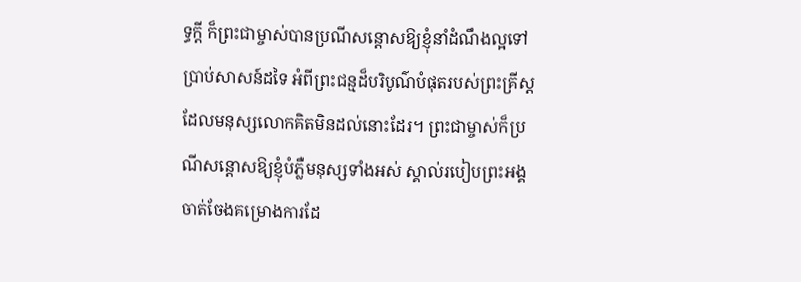ទ្ធក្តី ក៏ព្រះជាម្ចាស់បានប្រណីសន្ដោសឱ្យខ្ញុំនាំដំណឹងល្អទៅប្រាប់សាសន៍ដទៃ អំពីព្រះជន្មដ៏បរិបូណ៌បំផុតរបស់ព្រះគ្រីស្ត ដែលមនុស្សលោកគិតមិនដល់នោះដែរ។ ព្រះជាម្ចាស់ក៏ប្រណីសន្ដោសឱ្យខ្ញុំបំភ្លឺមនុស្សទាំងអស់ ស្គាល់របៀបព្រះអង្គចាត់ចែងគម្រោងការដែ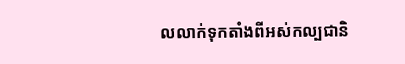លលាក់ទុកតាំងពីអស់កល្បជានិ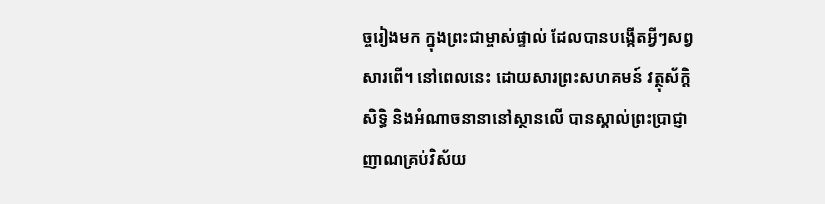ច្ចរៀងមក ក្នុងព្រះជាម្ចាស់ផ្ទាល់ ដែលបានបង្កើតអ្វីៗសព្វសារពើ។ នៅពេលនេះ ដោយសារព្រះសហគមន៍ វត្ថុស័ក្តិសិទ្ធិ និងអំណាចនានានៅស្ថានលើ បានស្គាល់ព្រះប្រាជ្ញាញាណគ្រប់វិស័យ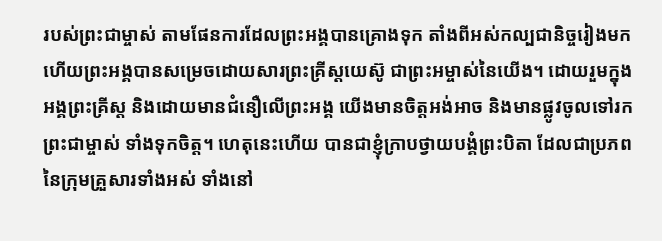របស់ព្រះជាម្ចាស់ តាមផែនការដែលព្រះអង្គបានគ្រោងទុក តាំងពីអស់កល្បជានិច្ចរៀងមក ហើយព្រះអង្គបានសម្រេចដោយសារព្រះគ្រីស្តយេស៊ូ ជាព្រះអម្ចាស់នៃយើង។ ដោយរួមក្នុងអង្គព្រះគ្រីស្ត និងដោយមានជំនឿលើព្រះអង្គ យើងមានចិត្តអង់អាច និងមានផ្លូវចូលទៅរកព្រះជាម្ចាស់ ទាំងទុកចិត្ត។ ហេតុនេះហើយ បានជាខ្ញុំក្រាបថ្វាយបង្គំព្រះបិតា ដែលជាប្រភពនៃក្រុមគ្រួសារទាំងអស់ ទាំងនៅ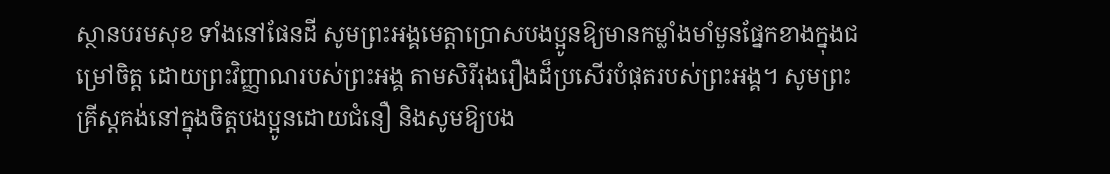ស្ថានបរមសុខ ទាំងនៅផែនដី សូមព្រះអង្គមេត្តាប្រោសបងប្អូនឱ្យមានកម្លាំងមាំមួនផ្នែកខាងក្នុងជម្រៅចិត្ត ដោយព្រះវិញ្ញាណរបស់ព្រះអង្គ តាមសិរីរុងរឿងដ៏ប្រសើរបំផុតរបស់ព្រះអង្គ។ សូមព្រះគ្រីស្តគង់នៅក្នុងចិត្តបងប្អូនដោយជំនឿ និងសូមឱ្យបង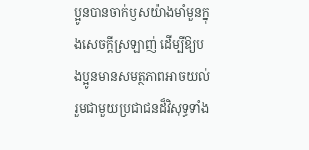ប្អូនបានចាក់ឫសយ៉ាងមាំមួនក្នុងសេចក្ដីស្រឡាញ់ ដើម្បីឱ្យបងប្អូនមានសមត្ថភាពអាចយល់ រួមជាមួយប្រជាជនដ៏វិសុទ្ធទាំង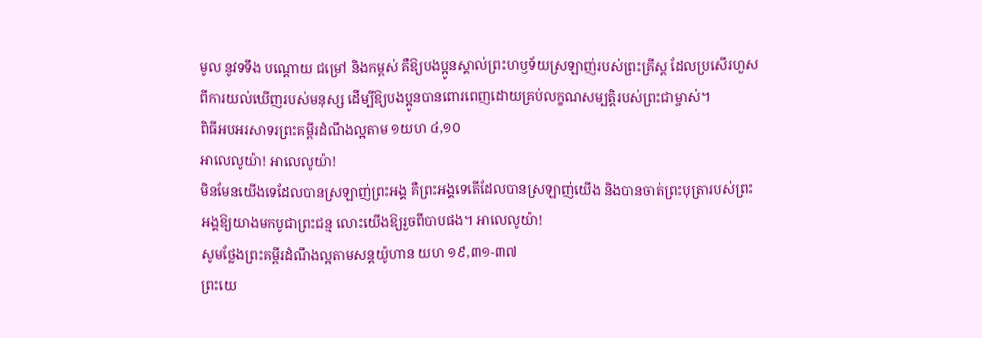មូល នូវទទឹង បណ្ដោយ ជម្រៅ និងកម្ពស់ គឺឱ្យបងប្អូនស្គាល់ព្រះហឫទ័យស្រឡាញ់របស់ព្រះគ្រីស្ត ដែលប្រសើរហួសពីការយល់ឃើញរបស់មនុស្ស ដើម្បីឱ្យបងប្អូនបានពោរពេញដោយគ្រប់លក្ខណសម្បត្តិរបស់ព្រះជាម្ចាស់។
ពិធីអបអរសាទរព្រះគម្ពីរដំណឹងល្អតាម ១យហ ៤,១០
អាលេលូយ៉ា! អាលេលូយ៉ា!
មិនមែនយើងទេដែលបានស្រឡាញ់ព្រះអង្គ គឺព្រះអង្គទេតើដែលបានស្រឡាញ់យើង និងបានចាត់ព្រះបុត្រារបស់ព្រះអង្គឱ្យយាងមកបូជាព្រះជន្ម លោះយើងឱ្យរួចពីបាបផង។ អាលេលូយ៉ា!
សូមថ្លែងព្រះគម្ពីរដំណឹងល្អតាមសន្តយ៉ូហាន យហ ១៩,៣១-៣៧
ព្រះយេ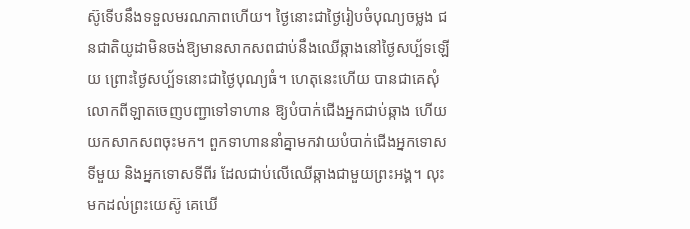ស៊ូទើបនឹងទទួលមរណភាពហើយ។ ថ្ងៃនោះជាថ្ងៃរៀបចំបុណ្យចម្លង ជនជាតិយូដាមិនចង់ឱ្យមានសាកសពជាប់នឹងឈើឆ្កាងនៅថ្ងៃសប្ប័ទឡើយ ព្រោះថ្ងៃសប្ប័ទនោះជាថ្ងៃបុណ្យធំ។ ហេតុនេះហើយ បានជាគេសុំលោកពីឡាតចេញបញ្ជាទៅទាហាន ឱ្យបំបាក់ជើងអ្នកជាប់ឆ្កាង ហើយយកសាកសពចុះមក។ ពួកទាហាននាំគ្នាមកវាយបំបាក់ជើងអ្នកទោសទីមួយ និងអ្នកទោសទីពីរ ដែលជាប់លើឈើឆ្កាងជាមួយព្រះអង្គ។ លុះមកដល់ព្រះយេស៊ូ គេឃើ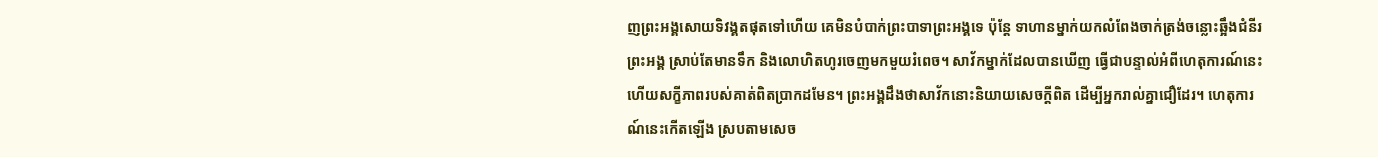ញព្រះអង្គសោយទិវង្គតផុតទៅហើយ គេមិនបំបាក់ព្រះបាទាព្រះអង្គទេ ប៉ុន្តែ ទាហានម្នាក់យកលំពែងចាក់ត្រង់ចន្លោះឆ្អឹងជំនីរព្រះអង្គ ស្រាប់តែមានទឹក និងលោហិតហូរចេញមកមួយរំពេច។ សាវ័កម្នាក់ដែលបានឃើញ ធ្វើជាបន្ទាល់អំពីហេតុការណ៍នេះ ហើយសក្ខីភាពរបស់គាត់ពិតប្រាកដមែន។ ព្រះអង្គដឹងថាសាវ័កនោះនិយាយសេចក្ដីពិត ដើម្បីអ្នករាល់គ្នាជឿដែរ។ ហេតុការណ៍នេះកើតឡើង ស្របតាមសេច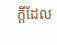ក្ដីដែល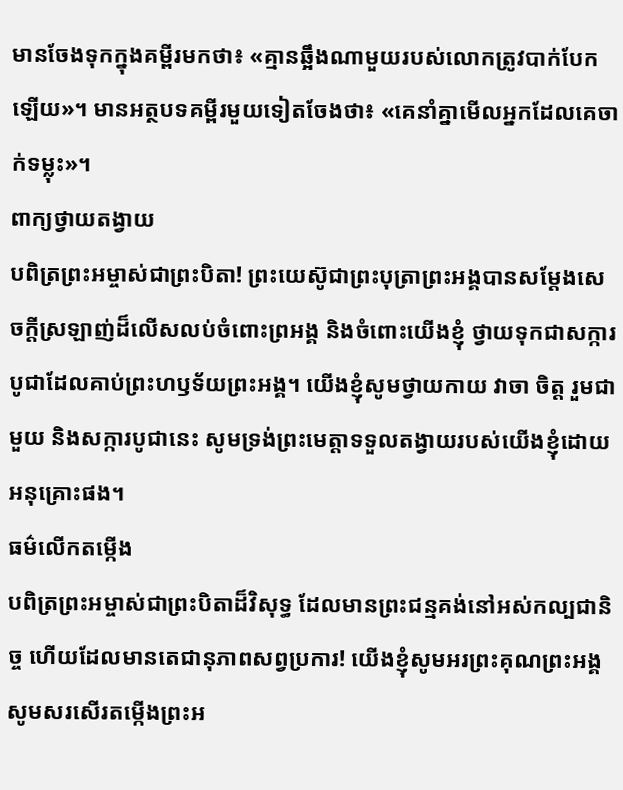មានចែងទុកក្នុងគម្ពីរមកថា៖ «គ្មានឆ្អឹងណាមួយរបស់លោកត្រូវបាក់បែកឡើយ»។ មានអត្ថបទគម្ពីរមួយទៀតចែងថា៖ «គេនាំគ្នាមើលអ្នកដែលគេចាក់ទម្លុះ»។
ពាក្យថ្វាយតង្វាយ
បពិត្រព្រះអម្ចាស់ជាព្រះបិតា! ព្រះយេស៊ូជាព្រះបុត្រាព្រះអង្គបានសម្តែងសេចក្តីស្រឡាញ់ដ៏លើសលប់ចំពោះព្រអង្គ និងចំពោះយើងខ្ញុំ ថ្វាយទុកជាសក្ការបូជាដែលគាប់ព្រះហឫទ័យព្រះអង្គ។ យើងខ្ញុំសូមថ្វាយកាយ វាចា ចិត្ត រួមជាមួយ និងសក្ការបូជានេះ សូមទ្រង់ព្រះមេត្តាទទួលតង្វាយរបស់យើងខ្ញុំដោយអនុគ្រោះផង។
ធម៌លើកតម្កើង
បពិត្រព្រះអម្ចាស់ជាព្រះបិតាដ៏វិសុទ្ធ ដែលមានព្រះជន្មគង់នៅអស់កល្បជានិច្ច ហើយដែលមានតេជានុភាពសព្វប្រការ! យើងខ្ញុំសូមអរព្រះគុណព្រះអង្គ សូមសរសើរតម្កើងព្រះអ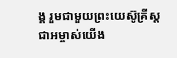ង្គ រួមជាមួយព្រះយេស៊ូគ្រីស្តជាអម្ចាស់យើង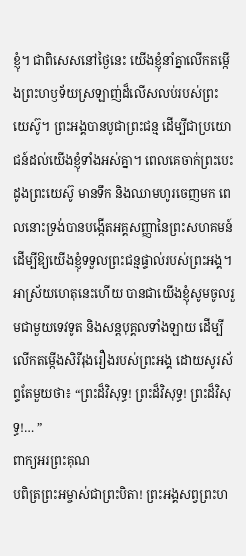ខ្ញុំ។ ជាពិសេសនៅថ្ងៃនេះ យើងខ្ញុំនាំគ្នាលើកតម្កើងព្រះហឫទ័យស្រឡាញ់ដ៏លើសលប់របស់ព្រះយេស៊ូ។ ព្រះអង្គបានបូជាព្រះជន្ម ដើម្បីជាប្រយោជន៍ដល់យើងខ្ញុំទាំងអស់គ្នា។ ពេលគេចាក់ព្រះបេះដូងព្រះយេស៊ូ មានទឹក និងឈាមហូរចេញមក ពេលនោះទ្រង់បានបង្កើតអគ្គសញ្ញានៃព្រះសហគមន៍ ដើម្បីឱ្យយើងខ្ញុំទទួលព្រះជន្មផ្ទាល់របស់ព្រះអង្គ។ អាស្រ័យហេតុនេះហើយ បានជាយើងខ្ញុំសូមចូលរួមជាមួយទេវទូត និងសន្តបុគ្គលទាំងឡាយ ដើម្បីលើកតម្កើងសិរីរុងរឿងរបស់ព្រះអង្គ ដោយសូរស័ព្ទតែមួយថា៖ “ព្រះដ៏វិសុទ្ធ! ព្រះដ៏វិសុទ្ធ! ព្រះដ៏វិសុទ្ធ!… ”
ពាក្យអរព្រះគុណ
បពិត្រព្រះអម្ចាស់ជាព្រះបិតា! ព្រះអង្គសព្វព្រះហ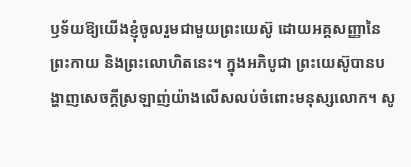ឫទ័យឱ្យយើងខ្ញុំចូលរួមជាមួយព្រះយេស៊ូ ដោយអគ្គសញ្ញានៃព្រះកាយ និងព្រះលោហិតនេះ។ ក្នុងអភិបូជា ព្រះយេស៊ូបានបង្ហាញសេចក្តីស្រឡាញ់យ៉ាងលើសលប់ចំពោះមនុស្សលោក។ សូ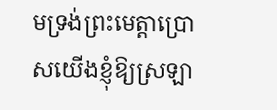មទ្រង់ព្រះមេត្តាប្រោសយើងខ្ញុំឱ្យស្រឡា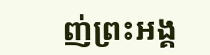ញ់ព្រះអង្គ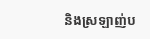និងស្រឡាញ់ប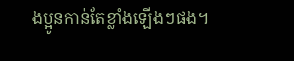ងប្អូនកាន់តែខ្លាំងឡើងៗផង។